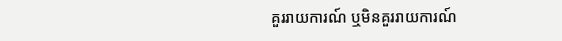គួររាយការណ៍ ឬមិនគួររាយការណ៍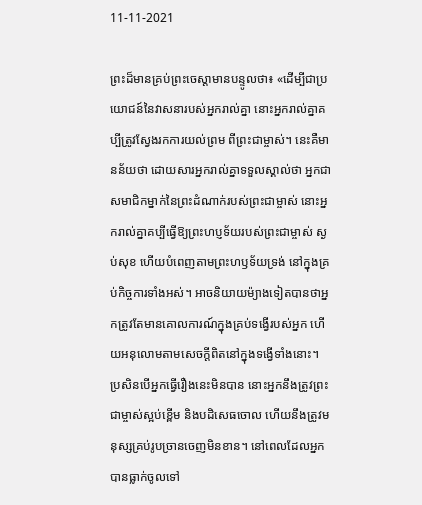11-11-2021

ព្រះដ៏មានគ្រប់ព្រះចេស្ដាមានបន្ទូលថា៖ «ដើម្បីជាប្រយោជន៍នៃវាសនារបស់អ្នករាល់គ្នា នោះអ្នករាល់គ្នាគប្បីត្រូវស្វែងរកការយល់ព្រម ពីព្រះជាម្ចាស់។ នេះគឺមានន័យថា ដោយសារអ្នករាល់គ្នាទទួលស្គាល់ថា អ្នកជាសមាជិកម្នាក់នៃព្រះដំណាក់របស់ព្រះជាម្ចាស់ នោះអ្នករាល់គ្នាគប្បីធ្វើឱ្យព្រះហប្ញទ័យរបស់ព្រះជាម្ចាស់ ស្ងប់សុខ ហើយបំពេញតាមព្រះហឫទ័យទ្រង់ នៅក្នុងគ្រប់កិច្ចការទាំងអស់។ អាចនិយាយម៉្យាងទៀតបានថាអ្នកត្រូវតែមានគោលការណ៍ក្នុងគ្រប់ទង្វើរបស់អ្នក ហើយអនុលោមតាមសេចក្តីពិតនៅក្នុងទង្វើទាំងនោះ។ ប្រសិនបើអ្នកធ្វើរឿងនេះមិនបាន នោះអ្នកនឹងត្រូវព្រះជាម្ចាស់ស្អប់ខ្ពើម និងបដិសេធចោល ហើយនឹងត្រូវមនុស្សគ្រប់រូបច្រានចេញមិនខាន។ នៅពេលដែលអ្នក បានធ្លាក់ចូលទៅ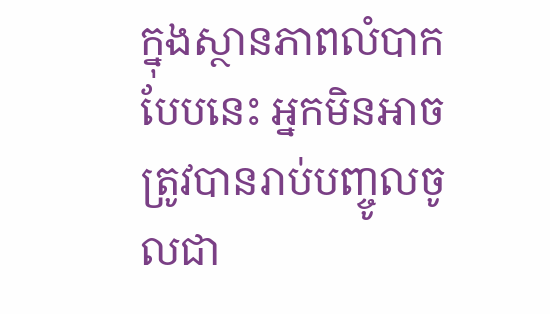ក្នុងស្ថានភាពលំបាកបែបនេះ អ្នកមិនអាចត្រូវបានរាប់បញ្ចូលចូលជា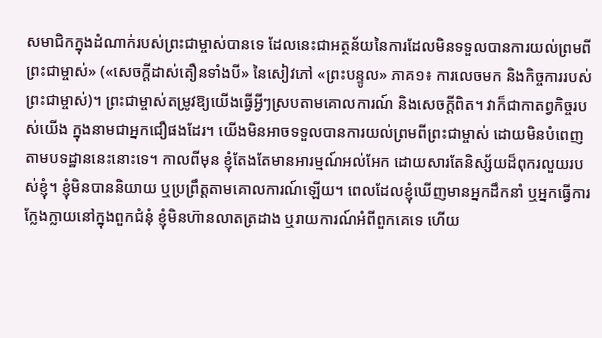សមាជិកក្នុងដំណាក់របស់ព្រះជាម្ចាស់បានទេ ដែលនេះជាអត្ថន័យនៃការដែលមិនទទួលបានការយល់ព្រមពីព្រះជាម្ចាស់» («សេចក្ដីដាស់តឿនទាំងបី» នៃសៀវភៅ «ព្រះបន្ទូល» ភាគ១៖ ការលេចមក និងកិច្ចការរបស់ព្រះជាម្ចាស់)។ ព្រះជាម្ចាស់តម្រូវឱ្យយើងធ្វើអ្វីៗស្របតាមគោលការណ៍ និងសេចក្តីពិត។ វាក៏ជាកាតព្វកិច្ចរបស់យើង ក្នុងនាមជាអ្នកជឿផងដែរ។ យើងមិនអាចទទួលបានការយល់ព្រមពីព្រះជាម្ចាស់ ដោយមិនបំពេញតាមបទដ្ឋាននេះនោះទេ។ កាលពីមុន ខ្ញុំតែងតែមានអារម្មណ៍អល់អែក ដោយសារតែនិស្ស័យដ៏ពុករលួយរបស់ខ្ញុំ។ ខ្ញុំមិនបាននិយាយ ឬប្រព្រឹត្តតាមគោលការណ៍ឡើយ។ ពេលដែលខ្ញុំឃើញមានអ្នកដឹកនាំ ឬអ្នកធ្វើការក្លែងក្លាយនៅក្នុងពួកជំនុំ ខ្ញុំមិនហ៊ានលាតត្រដាង ឬរាយការណ៍អំពីពួកគេទេ ហើយ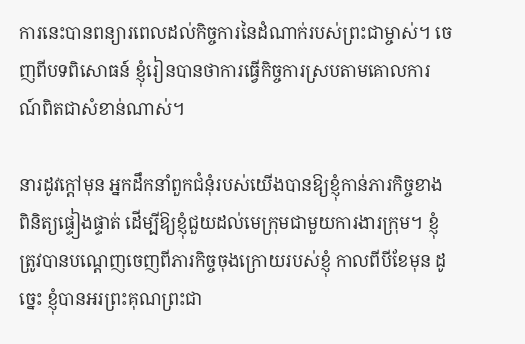ការនេះបានពន្យារពេលដល់កិច្ចការនៃដំណាក់របស់ព្រះជាម្ចាស់។ ចេញពីបទពិសោធន៍ ខ្ញុំរៀនបានថាការធ្វើកិច្ចការស្របតាមគោលការណ៍ពិតជាសំខាន់ណាស់។

នារដូវក្ដៅមុន អ្នកដឹកនាំពួកជំនុំរបស់យើងបានឱ្យខ្ញុំកាន់ភារកិច្ចខាងពិនិត្យផ្ទៀងផ្ទាត់ ដើម្បីឱ្យខ្ញុំជួយដល់មេក្រុមជាមួយការងារក្រុម។ ខ្ញុំត្រូវបានបណ្ដេញចេញពីភារកិច្ចចុងក្រោយរបស់ខ្ញុំ កាលពីបីខែមុន ដូច្នេះ ខ្ញុំបានអរព្រះគុណព្រះជា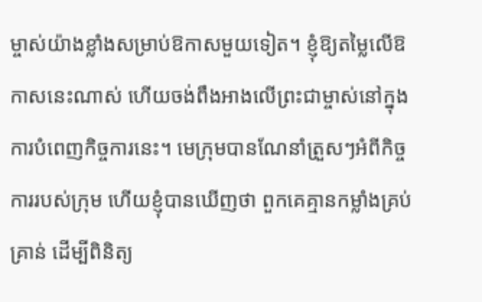ម្ចាស់យ៉ាងខ្លាំងសម្រាប់ឱកាសមួយទៀត។ ខ្ញុំឱ្យតម្លៃលើឱកាសនេះណាស់ ហើយចង់ពឹងអាងលើព្រះជាម្ចាស់នៅក្នុងការបំពេញកិច្ចការនេះ។ មេក្រុមបានណែនាំត្រួសៗអំពីកិច្ចការរបស់ក្រុម ហើយខ្ញុំបានឃើញថា ពួកគេគ្មានកម្លាំងគ្រប់គ្រាន់ ដើម្បីពិនិត្យ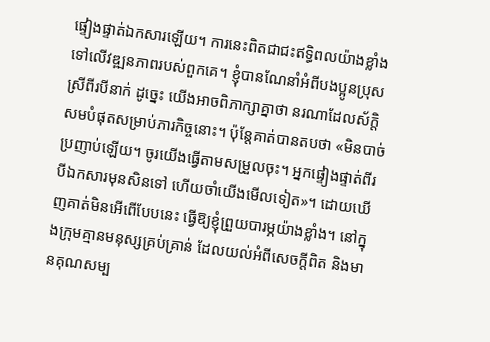ផ្ទៀងផ្ទាត់ឯកសារឡើយ។ ការនេះពិតជាជះឥទ្ធិពលយ៉ាងខ្លាំងទៅលើវឌ្ឍនភាពរបស់ពួកគេ។ ខ្ញុំបានណែនាំអំពីបងប្អូនប្រុសស្រីពីរបីនាក់ ដូច្នេះ យើងអាចពិភាក្សាគ្នាថា នរណាដែលស័ក្ដិសមបំផុតសម្រាប់ភារកិច្ចនោះ។ ប៉ុន្តែគាត់បានតបថា «មិនបាច់ប្រញាប់ឡើយ។ ចូរយើងធ្វើតាមសម្រួលចុះ។ អ្នកផ្ទៀងផ្ទាត់ពីរបីឯកសារមុនសិនទៅ ហើយចាំយើងមើលទៀត»។ ដោយឃើញគាត់មិនអើពើបែបនេះ ធ្វើឱ្យខ្ញុំព្រួយបារម្ភយ៉ាងខ្លាំង។ នៅក្នុងក្រុមគ្មានមនុស្សគ្រប់គ្រាន់ ដែលយល់អំពីសេចក្តីពិត និងមានគុណសម្ប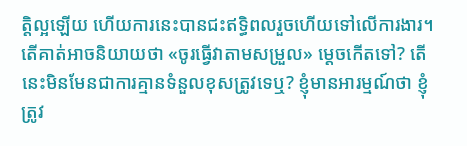ត្តិល្អឡើយ ហើយការនេះបានជះឥទ្ធិពលរួចហើយទៅលើការងារ។ តើគាត់អាចនិយាយថា «ចូរធ្វើវាតាមសម្រួល» ម្ដេចកើតទៅ? តើនេះមិនមែនជាការគ្មានទំនួលខុសត្រូវទេឬ? ខ្ញុំមានអារម្មណ៍ថា ខ្ញុំត្រូវ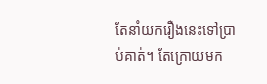តែនាំយករឿងនេះទៅប្រាប់គាត់។ តែក្រោយមក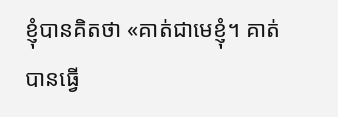ខ្ញុំបានគិតថា «គាត់ជាមេខ្ញុំ។ គាត់បានធ្វើ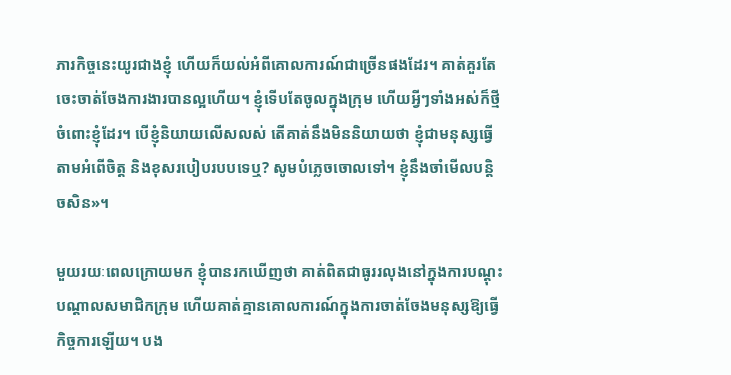ភារកិច្ចនេះយូរជាងខ្ញុំ ហើយក៏យល់អំពីគោលការណ៍ជាច្រើនផងដែរ។ គាត់គួរតែចេះចាត់ចែងការងារបានល្អហើយ។ ខ្ញុំទើបតែចូលក្នុងក្រុម ហើយអ្វីៗទាំងអស់ក៏ថ្មីចំពោះខ្ញុំដែរ។ បើខ្ញុំនិយាយលើសលស់ តើគាត់នឹងមិននិយាយថា ខ្ញុំជាមនុស្សធ្វើតាមអំពើចិត្ត និងខុសរបៀបរបបទេឬ? សូមបំភ្លេចចោលទៅ។ ខ្ញុំនឹងចាំមើលបន្ដិចសិន»។

មួយរយៈពេលក្រោយមក ខ្ញុំបានរកឃើញថា គាត់ពិតជាធូររលុងនៅក្នុងការបណ្ដុះបណ្ដាលសមាជិកក្រុម ហើយគាត់គ្មានគោលការណ៍ក្នុងការចាត់ចែងមនុស្សឱ្យធ្វើកិច្ចការឡើយ។ បង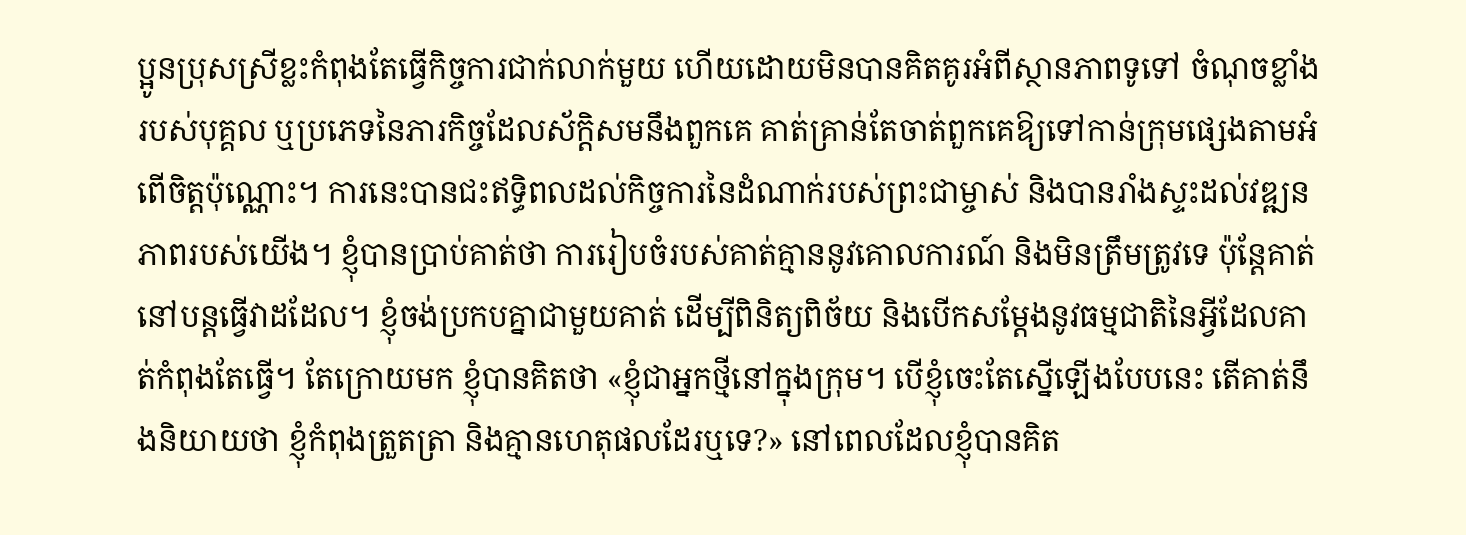ប្អូនប្រុសស្រីខ្លះកំពុងតែធ្វើកិច្ចការជាក់លាក់មួយ ហើយដោយមិនបានគិតគូរអំពីស្ថានភាពទូទៅ ចំណុចខ្លាំងរបស់បុគ្គល ឬប្រភេទនៃភារកិច្ចដែលស័ក្ដិសមនឹងពួកគេ គាត់គ្រាន់តែចាត់ពួកគេឱ្យទៅកាន់ក្រុមផ្សេងតាមអំពើចិត្តប៉ុណ្ណោះ។ ការនេះបានជះឥទ្ធិពលដល់កិច្ចការនៃដំណាក់របស់ព្រះជាម្ចាស់ និងបានរាំងស្ទះដល់វឌ្ឍនភាពរបស់យើង។ ខ្ញុំបានប្រាប់គាត់ថា ការរៀបចំរបស់គាត់គ្មាននូវគោលការណ៍ និងមិនត្រឹមត្រូវទេ ប៉ុន្តែគាត់នៅបន្តធ្វើវាដដែល។ ខ្ញុំចង់ប្រកបគ្នាជាមួយគាត់ ដើម្បីពិនិត្យពិច័យ និងបើកសម្ដែងនូវធម្មជាតិនៃអ្វីដែលគាត់កំពុងតែធ្វើ។ តែក្រោយមក ខ្ញុំបានគិតថា «ខ្ញុំជាអ្នកថ្មីនៅក្នុងក្រុម។ បើខ្ញុំចេះតែស្នើឡើងបែបនេះ តើគាត់នឹងនិយាយថា ខ្ញុំកំពុងត្រួតត្រា និងគ្មានហេតុផលដែរឬទេ?» នៅពេលដែលខ្ញុំបានគិត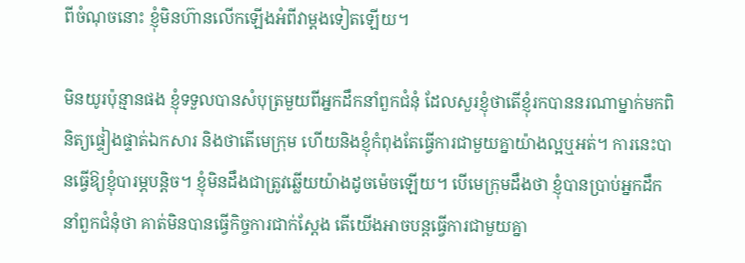ពីចំណុចនោះ ខ្ញុំមិនហ៊ានលើកឡើងអំពីវាម្ដងទៀតឡើយ។

មិនយូរប៉ុន្មានផង ខ្ញុំទទួលបានសំបុត្រមួយពីអ្នកដឹកនាំពួកជំនុំ ដែលសួរខ្ញុំថាតើខ្ញុំរកបាននរណាម្នាក់មកពិនិត្យផ្ទៀងផ្ទាត់ឯកសារ និងថាតើមេក្រុម ហើយនិងខ្ញុំកំពុងតែធ្វើការជាមួយគ្នាយ៉ាងល្អឬអត់។ ការនេះបានធ្វើឱ្យខ្ញុំបារម្ភបន្ដិច។ ខ្ញុំមិនដឹងជាត្រូវឆ្លើយយ៉ាងដូចម៉េចឡើយ។ បើមេក្រុមដឹងថា ខ្ញុំបានប្រាប់អ្នកដឹកនាំពួកជំនុំថា គាត់មិនបានធ្វើកិច្ចការជាក់ស្ដែង តើយើងអាចបន្តធ្វើការជាមួយគ្នា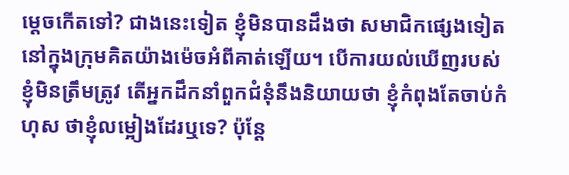ម្ដេចកើតទៅ? ជាងនេះទៀត ខ្ញុំមិនបានដឹងថា សមាជិកផ្សេងទៀតនៅក្នុងក្រុមគិតយ៉ាងម៉េចអំពីគាត់ឡើយ។ បើការយល់ឃើញរបស់ខ្ញុំមិនត្រឹមត្រូវ តើអ្នកដឹកនាំពួកជំនុំនឹងនិយាយថា ខ្ញុំកំពុងតែចាប់កំហុស ថាខ្ញុំលម្អៀងដែរឬទេ? ប៉ុន្តែ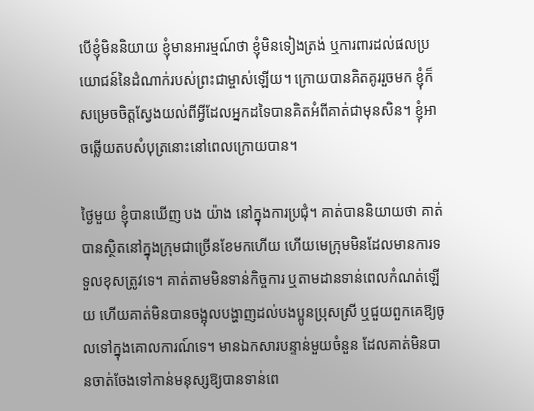បើខ្ញុំមិននិយាយ ខ្ញុំមានអារម្មណ៍ថា ខ្ញុំមិនទៀងត្រង់ ឬការពារដល់ផលប្រយោជន៍នៃដំណាក់របស់ព្រះជាម្ចាស់ឡើយ។ ក្រោយបានគិតគូររួចមក ខ្ញុំក៏សម្រេចចិត្តស្វែងយល់ពីអ្វីដែលអ្នកដទៃបានគិតអំពីគាត់ជាមុនសិន។ ខ្ញុំអាចឆ្លើយតបសំបុត្រនោះនៅពេលក្រោយបាន។

ថ្ងៃមួយ ខ្ញុំបានឃើញ បង យ៉ាង នៅក្នុងការប្រជុំ។ គាត់បាននិយាយថា គាត់បានស្ថិតនៅក្នុងក្រុមជាច្រើនខែមកហើយ ហើយមេក្រុមមិនដែលមានការទទួលខុសត្រូវទេ។ គាត់តាមមិនទាន់កិច្ចការ ឬតាមដានទាន់ពេលកំណត់ឡើយ ហើយគាត់មិនបានចង្អុលបង្ហាញដល់បងប្អូនប្រុសស្រី ឬជួយពួកគេឱ្យចូលទៅក្នុងគោលការណ៍ទេ។ មានឯកសារបន្ទាន់មួយចំនួន ដែលគាត់មិនបានចាត់ចែងទៅកាន់មនុស្សឱ្យបានទាន់ពេ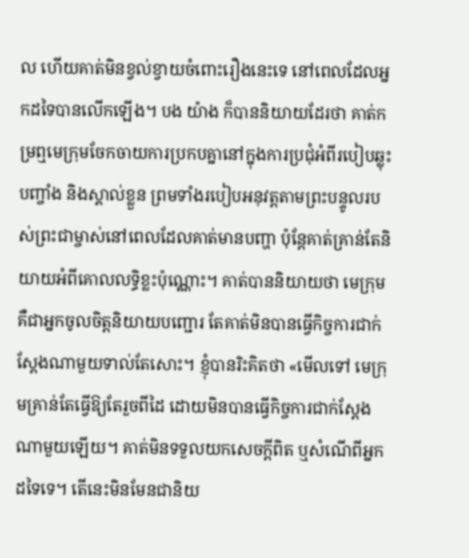ល ហើយគាត់មិនខ្វល់ខ្វាយចំពោះរឿងនេះទេ នៅពេលដែលអ្នកដទៃបានលើកឡើង។ បង យ៉ាង ក៏បាននិយាយដែរថា គាត់កម្រឮមេក្រុមចែកចាយការប្រកបគ្នានៅក្នុងការប្រជុំអំពីរបៀបឆ្លុះបញ្ចាំង និងស្គាល់ខ្លួន ព្រមទាំងរបៀបអនុវត្តតាមព្រះបន្ទូលរបស់ព្រះជាម្ចាស់នៅពេលដែលគាត់មានបញ្ហា ប៉ុន្តែគាត់គ្រាន់តែនិយាយអំពីគោលលទ្ធិខ្លះប៉ុណ្ណោះ។ គាត់បាននិយាយថា មេក្រុមគឺជាអ្នកចូលចិត្តនិយាយបញ្ជោរ តែគាត់មិនបានធ្វើកិច្ចការជាក់ស្ដែងណាមួយទាល់តែសោះ។ ខ្ញុំបានរិះគិតថា «មើលទៅ មេក្រុមគ្រាន់តែធ្វើឱ្យតែរួចពីដៃ ដោយមិនបានធ្វើកិច្ចការជាក់ស្ដែងណាមួយឡើយ។ គាត់មិនទទួលយកសេចក្តីពិត ឬសំណើពីអ្នកដទៃទេ។ តើនេះមិនមែនជានិយ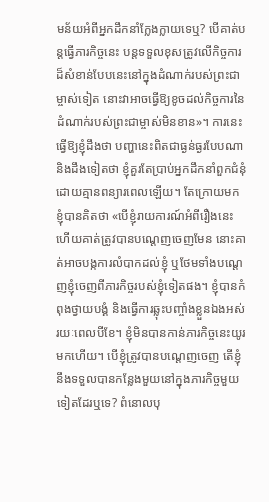មន័យអំពីអ្នកដឹកនាំក្លែងក្លាយទេឬ? បើគាត់បន្តធ្វើភារកិច្ចនេះ បន្តទទួលខុសត្រូវលើកិច្ចការដ៏សំខាន់បែបនេះនៅក្នុងដំណាក់របស់ព្រះជាម្ចាស់ទៀត នោះវាអាចធ្វើឱ្យខូចដល់កិច្ចការនៃដំណាក់របស់ព្រះជាម្ចាស់មិនខាន»។ ការនេះធ្វើឱ្យខ្ញុំដឹងថា បញ្ហានេះពិតជាធ្ងន់ធ្ងរបែបណា និងដឹងទៀតថា ខ្ញុំគួរតែប្រាប់អ្នកដឹកនាំពួកជំនុំ ដោយគ្មានពន្យារពេលឡើយ។ តែក្រោយមក ខ្ញុំបានគិតថា «បើខ្ញុំរាយការណ៍អំពីរឿងនេះ ហើយគាត់ត្រូវបានបណ្ដេញចេញមែន នោះគាត់អាចបង្កការលំបាកដល់ខ្ញុំ ឬថែមទាំងបណ្ដេញខ្ញុំចេញពីភារកិច្ចរបស់ខ្ញុំទៀតផង។ ខ្ញុំបានកំពុងថ្វាយបង្គំ និងធ្វើការឆ្លុះបញ្ចាំងខ្លួនឯងអស់រយៈពេលបីខែ។ ខ្ញុំមិនបានកាន់ភារកិច្ចនេះយូរមកហើយ។ បើខ្ញុំត្រូវបានបណ្ដេញចេញ តើខ្ញុំនឹងទទួលបានកន្លែងមួយនៅក្នុងភារកិច្ចមួយទៀតដែរឬទេ? ពំនោលបុ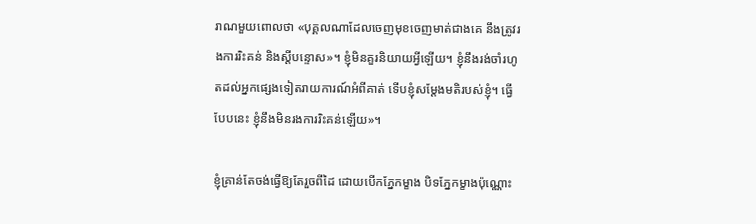រាណមួយពោលថា «បុគ្គលណាដែលចេញមុខចេញមាត់ជាងគេ នឹងត្រូវរងការរិះគន់ និងស្ដីបន្ទោស»។ ខ្ញុំមិនគួរនិយាយអ្វីឡើយ។ ខ្ញុំនឹងរង់ចាំរហូតដល់អ្នកផ្សេងទៀតរាយការណ៍អំពីគាត់ ទើបខ្ញុំសម្ដែងមតិរបស់ខ្ញុំ។ ធ្វើបែបនេះ ខ្ញុំនឹងមិនរងការរិះគន់ឡើយ»។

ខ្ញុំគ្រាន់តែចង់ធ្វើឱ្យតែរួចពីដៃ ដោយបើកភ្នែកម្ខាង បិទភ្នែកម្ខាងប៉ុណ្ណោះ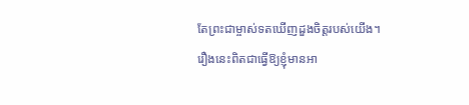តែព្រះជាម្ចាស់ទតឃើញដួងចិត្តរបស់យើង។ រឿងនេះពិតជាធ្វើឱ្យខ្ញុំមានអា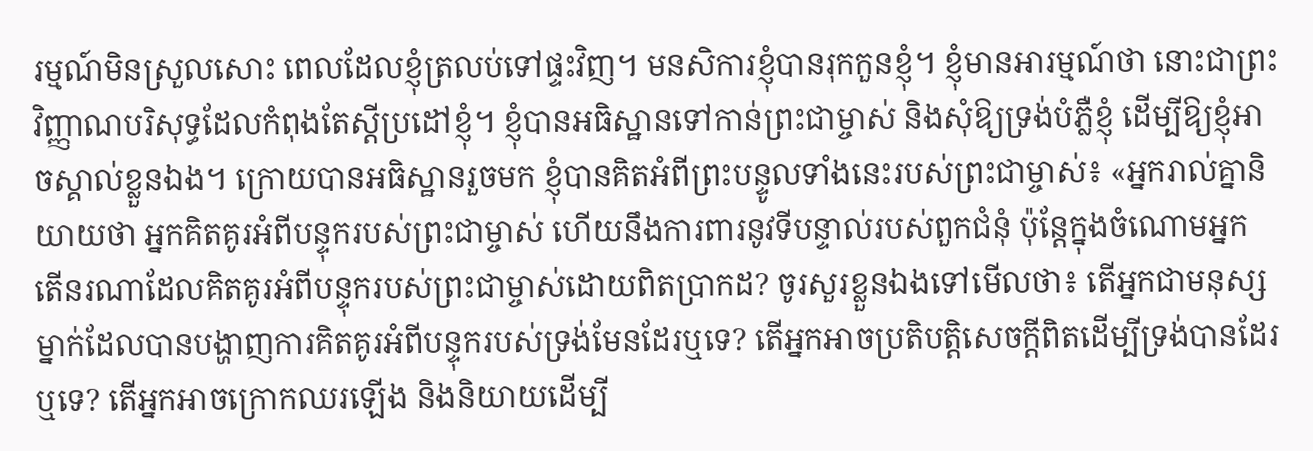រម្មណ៍មិនស្រួលសោះ ពេលដែលខ្ញុំត្រលប់ទៅផ្ទះវិញ។ មនសិការខ្ញុំបានរុកកួនខ្ញុំ។ ខ្ញុំមានអារម្មណ៍ថា នោះជាព្រះវិញ្ញាណបរិសុទ្ធដែលកំពុងតែស្ដីប្រដៅខ្ញុំ។ ខ្ញុំបានអធិស្ឋានទៅកាន់ព្រះជាម្ចាស់ និងសុំឱ្យទ្រង់បំភ្លឺខ្ញុំ ដើម្បីឱ្យខ្ញុំអាចស្គាល់ខ្លួនឯង។ ក្រោយបានអធិស្ឋានរួចមក ខ្ញុំបានគិតអំពីព្រះបន្ទូលទាំងនេះរបស់ព្រះជាម្ចាស់៖ «អ្នករាល់គ្នានិយាយថា អ្នកគិតគូរអំពីបន្ទុករបស់ព្រះជាម្ចាស់ ហើយនឹងការពារនូវទីបន្ទាល់របស់ពួកជំនុំ ប៉ុន្តែក្នុងចំណោមអ្នក តើនរណាដែលគិតគូរអំពីបន្ទុករបស់ព្រះជាម្ចាស់ដោយពិតប្រាកដ? ចូរសួរខ្លួនឯងទៅមើលថា៖ តើអ្នកជាមនុស្សម្នាក់ដែលបានបង្ហាញការគិតគូរអំពីបន្ទុករបស់ទ្រង់មែនដែរឬទេ? តើអ្នកអាចប្រតិបត្តិសេចក្ដីពិតដើម្បីទ្រង់បានដែរឬទេ? តើអ្នកអាចក្រោកឈរឡើង និងនិយាយដើម្បី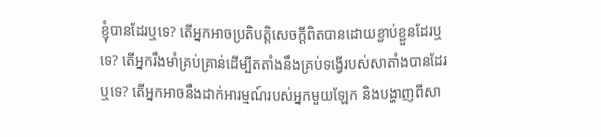ខ្ញុំបានដែរឬទេ? តើអ្នកអាចប្រតិបត្តិសេចក្ដីពិតបានដោយខ្ជាប់ខ្ជួនដែរឬទេ? តើអ្នករឹងមាំគ្រប់គ្រាន់ដើម្បីតតាំងនឹងគ្រប់ទង្វើរបស់សាតាំងបានដែរឬទេ? តើអ្នកអាចនឹងដាក់អារម្មណ៍របស់អ្នកមួយឡែក និងបង្ហាញពីសា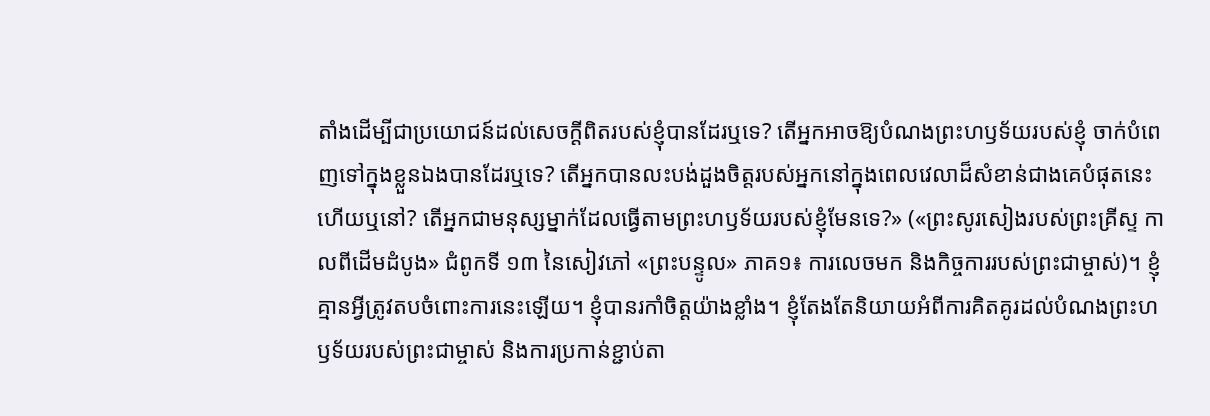តាំងដើម្បីជាប្រយោជន៍ដល់សេចក្ដីពិតរបស់ខ្ញុំបានដែរឬទេ? តើអ្នកអាចឱ្យបំណងព្រះហឫទ័យរបស់ខ្ញុំ ចាក់បំពេញទៅក្នុងខ្លួនឯងបានដែរឬទេ? តើអ្នកបានលះបង់ដួងចិត្តរបស់អ្នកនៅក្នុងពេលវេលាដ៏សំខាន់ជាងគេបំផុតនេះហើយឬនៅ? តើអ្នកជាមនុស្សម្នាក់ដែលធ្វើតាមព្រះហឫទ័យរបស់ខ្ញុំមែនទេ?» («ព្រះសូរសៀងរបស់ព្រះគ្រីស្ទ កាលពីដើមដំបូង» ជំពូកទី ១៣ នៃសៀវភៅ «ព្រះបន្ទូល» ភាគ១៖ ការលេចមក និងកិច្ចការរបស់ព្រះជាម្ចាស់)។ ខ្ញុំគ្មានអ្វីត្រូវតបចំពោះការនេះឡើយ។ ខ្ញុំបានរកាំចិត្តយ៉ាងខ្លាំង។ ខ្ញុំតែងតែនិយាយអំពីការគិតគូរដល់បំណងព្រះហឫទ័យរបស់ព្រះជាម្ចាស់ និងការប្រកាន់ខ្ជាប់តា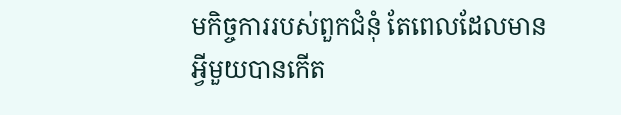មកិច្ចការរបស់ពួកជំនុំ តែពេលដែលមានអ្វីមួយបានកើត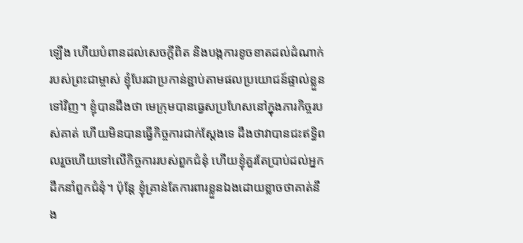ឡើង ហើយបំពានដល់សេចក្តីពិត និងបង្កការខូចខាតដល់ដំណាក់របស់ព្រះជាម្ចាស់ ខ្ញុំបែរជាប្រកាន់ខ្ជាប់តាមផលប្រយោជន៍ផ្ទាល់ខ្លួនទៅវិញ។ ខ្ញុំបានដឹងថា មេក្រុមបានធ្វេសប្រហែសនៅក្នុងភារកិច្ចរបស់គាត់ ហើយមិនបានធ្វើកិច្ចការជាក់ស្ដែងទេ ដឹងថាវាបានជះឥទ្ធិពលរួចហើយទៅលើកិច្ចការរបស់ពួកជំនុំ ហើយខ្ញុំគួរតែប្រាប់ដល់អ្នកដឹកនាំពួកជំនុំ។ ប៉ុន្តែ ខ្ញុំគ្រាន់តែការពារខ្លួនឯងដោយខ្លាចថាគាត់នឹង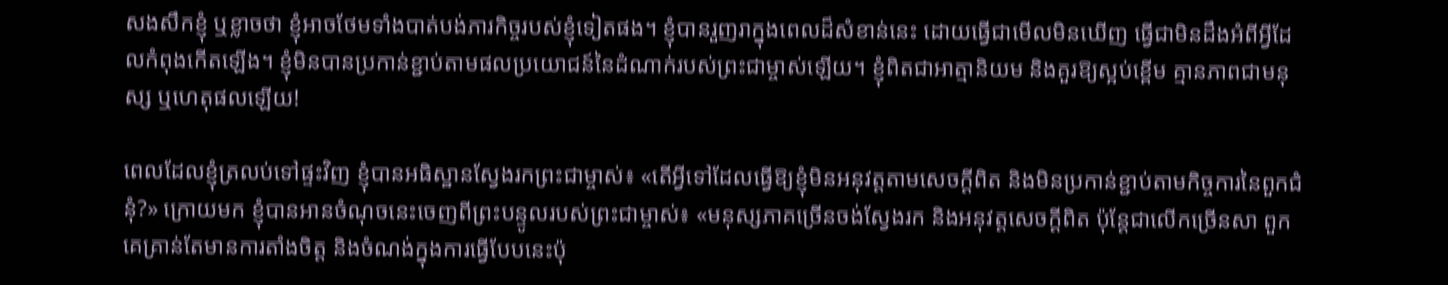សងសឹកខ្ញុំ ឬខ្លាចថា ខ្ញុំអាចថែមទាំងបាត់បង់ភារកិច្ចរបស់ខ្ញុំទៀតផង។ ខ្ញុំបានរួញរាក្នុងពេលដ៏សំខាន់នេះ ដោយធ្វើជាមើលមិនឃើញ ធ្វើជាមិនដឹងអំពីអ្វីដែលកំពុងកើតឡើង។ ខ្ញុំមិនបានប្រកាន់ខ្ជាប់តាមផលប្រយោជន៍នៃដំណាក់របស់ព្រះជាម្ចាស់ឡើយ។ ខ្ញុំពិតជាអាត្មានិយម និងគួរឱ្យស្អប់ខ្ពើម គ្មានភាពជាមនុស្ស ឬហេតុផលឡើយ!

ពេលដែលខ្ញុំត្រលប់ទៅផ្ទះវិញ ខ្ញុំបានអធិស្ឋានស្វែងរកព្រះជាម្ចាស់៖ «តើអ្វីទៅដែលធ្វើឱ្យខ្ញុំមិនអនុវត្តតាមសេចក្តីពិត និងមិនប្រកាន់ខ្ជាប់តាមកិច្ចការនៃពួកជំនុំ?» ក្រោយមក ខ្ញុំបានអានចំណុចនេះចេញពីព្រះបន្ទូលរបស់ព្រះជាម្ចាស់៖ «មនុស្សភាគច្រើនចង់ស្វែងរក និងអនុវត្តសេចក្ដីពិត ប៉ុន្តែជាលើកច្រើនសា ពួកគេគ្រាន់តែមានការតាំងចិត្ត និងចំណង់ក្នុងការធ្វើបែបនេះប៉ុ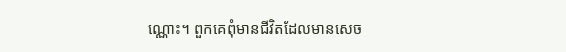ណ្ណោះ។ ពួកគេពុំមានជីវិតដែលមានសេច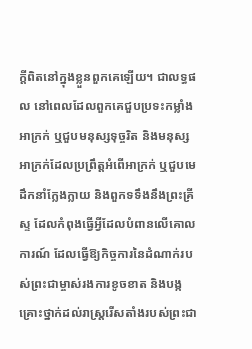ក្ដីពិតនៅក្នុងខ្លួនពួកគេឡើយ។ ជាលទ្ធផល នៅពេលដែលពួកគេជួបប្រទះកម្លាំងអាក្រក់ ឬជួបមនុស្សទុច្ចរិត និងមនុស្សអាក្រក់ដែលប្រព្រឹត្តអំពើអាក្រក់ ឬជួបមេដឹកនាំក្លែងក្លាយ និងពួកទទឹងនឹងព្រះគ្រីស្ទ ដែលកំពុងធ្វើអ្វីដែលបំពានលើគោលការណ៍ ដែលធ្វើឱ្យកិច្ចការនៃដំណាក់របស់ព្រះជាម្ចាស់រងការខូចខាត និងបង្កគ្រោះថ្នាក់ដល់រាស្ដ្ររើសតាំងរបស់ព្រះជា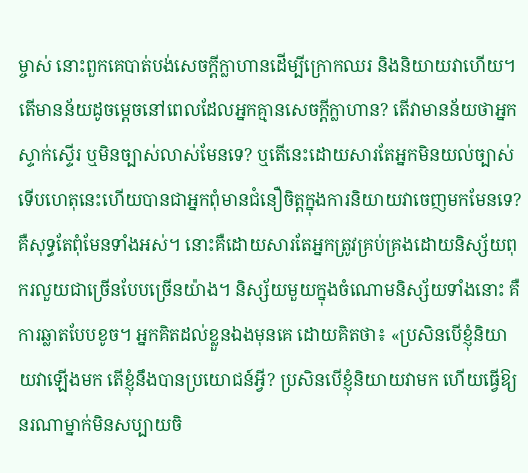ម្ចាស់ នោះពួកគេបាត់បង់សេចក្ដីក្លាហានដើម្បីក្រោកឈរ និងនិយាយវាហើយ។ តើមានន័យដូចម្តេចនៅពេលដែលអ្នកគ្មានសេចក្ដីក្លាហាន? តើវាមានន័យថាអ្នកស្ទាក់ស្ទើរ ឬមិនច្បាស់លាស់មែនទេ? ឬតើនេះដោយសារតែអ្នកមិនយល់ច្បាស់ ទើបហេតុនេះហើយបានជាអ្នកពុំមានជំនឿចិត្តក្នុងការនិយាយវាចេញមកមែនទេ? គឺសុទ្ធតែពុំមែនទាំងអស់។ នោះគឺដោយសារតែអ្នកត្រូវគ្រប់គ្រងដោយនិស្ស័យពុករលួយជាច្រើនបែបច្រើនយ៉ាង។ និស្ស័យមួយក្នុងចំណោមនិស្ស័យទាំងនោះ គឺការឆ្លាតបែបខូច។ អ្នកគិតដល់ខ្លួនឯងមុនគេ ដោយគិតថា៖ «ប្រសិនបើខ្ញុំនិយាយវាឡើងមក តើខ្ញុំនឹងបានប្រយោជន៍អ្វី? ប្រសិនបើខ្ញុំនិយាយវាមក ហើយធ្វើឱ្យនរណាម្នាក់មិនសប្បាយចិ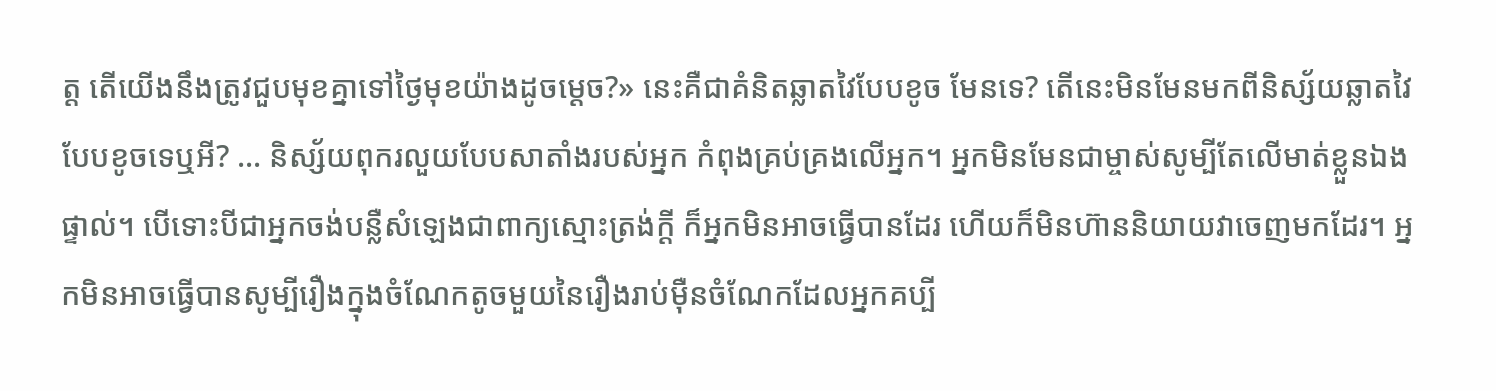ត្ត តើយើងនឹងត្រូវជួបមុខគ្នាទៅថ្ងៃមុខយ៉ាងដូចម្ដេច?» នេះគឺជាគំនិតឆ្លាតវៃបែបខូច មែនទេ? តើនេះមិនមែនមកពីនិស្ស័យឆ្លាតវៃបែបខូចទេឬអី? ... និស្ស័យពុករលួយបែបសាតាំងរបស់អ្នក កំពុងគ្រប់គ្រងលើអ្នក។ អ្នកមិនមែនជាម្ចាស់សូម្បីតែលើមាត់ខ្លួនឯងផ្ទាល់។ បើទោះបីជាអ្នកចង់បន្លឺសំឡេងជាពាក្យស្មោះត្រង់ក្ដី ក៏អ្នកមិនអាចធ្វើបានដែរ ហើយក៏មិនហ៊ាននិយាយវាចេញមកដែរ។ អ្នកមិនអាចធ្វើបានសូម្បីរឿងក្នុងចំណែកតូចមួយនៃរឿងរាប់ម៉ឺនចំណែកដែលអ្នកគប្បី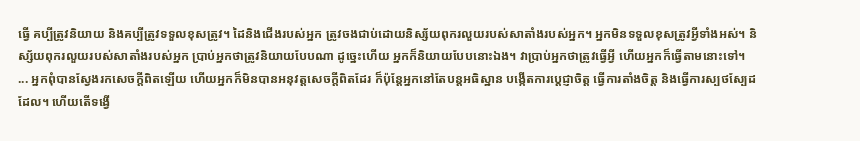ធ្វើ គប្បីត្រូវនិយាយ និងគប្បីត្រូវទទួលខុសត្រូវ។ ដៃនិងជើងរបស់អ្នក ត្រូវចងជាប់ដោយនិស្ស័យពុករលួយរបស់សាតាំងរបស់អ្នក។ អ្នកមិនទទួលខុសត្រូវអ្វីទាំងអស់។ និស្ស័យពុករលួយរបស់សាតាំងរបស់អ្នក ប្រាប់អ្នកថាត្រូវនិយាយបែបណា ដូច្នេះហើយ អ្នកក៏និយាយបែបនោះឯង។ វាប្រាប់អ្នកថាត្រូវធ្វើអ្វី ហើយអ្នកក៏ធ្វើតាមនោះទៅ។ ... អ្នកពុំបានស្វែងរកសេចក្ដីពិតឡើយ ហើយអ្នកក៏មិនបានអនុវត្តសេចក្ដីពិតដែរ ក៏ប៉ុន្តែអ្នកនៅតែបន្តអធិស្ឋាន បង្កើតការប្ដេជ្ញាចិត្ត ធ្វើការតាំងចិត្ត និងធ្វើការស្បថស្បែដដែល។ ហើយតើទង្វើ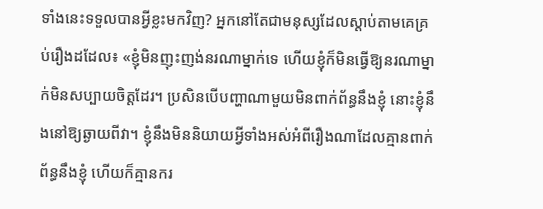ទាំងនេះទទួលបានអ្វីខ្លះមកវិញ? អ្នកនៅតែជាមនុស្សដែលស្ដាប់តាមគេគ្រប់រឿងដដែល៖ «ខ្ញុំមិនញុះញង់នរណាម្នាក់ទេ ហើយខ្ញុំក៏មិនធ្វើឱ្យនរណាម្នាក់មិនសប្បាយចិត្តដែរ។ ប្រសិនបើបញ្ហាណាមួយមិនពាក់ព័ន្ធនឹងខ្ញុំ នោះខ្ញុំនឹងនៅឱ្យឆ្ងាយពីវា។ ខ្ញុំនឹងមិននិយាយអ្វីទាំងអស់អំពីរឿងណាដែលគ្មានពាក់ព័ន្ធនឹងខ្ញុំ ហើយក៏គ្មានករ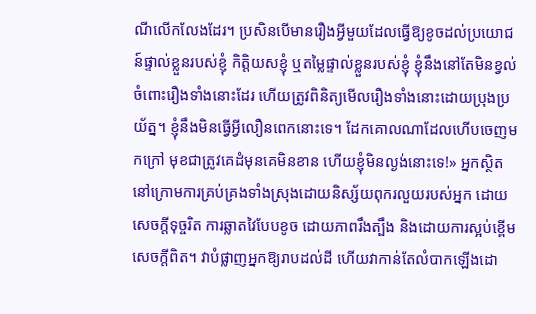ណីលើកលែងដែរ។ ប្រសិនបើមានរឿងអ្វីមួយដែលធ្វើឱ្យខូចដល់ប្រយោជន៍ផ្ទាល់ខ្លួនរបស់ខ្ញុំ កិត្តិយសខ្ញុំ ឬតម្លៃផ្ទាល់ខ្លួនរបស់ខ្ញុំ ខ្ញុំនឹងនៅតែមិនខ្វល់ចំពោះរឿងទាំងនោះដែរ ហើយត្រូវពិនិត្យមើលរឿងទាំងនោះដោយប្រុងប្រយ័ត្ន។ ខ្ញុំនឹងមិនធ្វើអ្វីលឿនពេកនោះទេ។ ដែកគោលណាដែលហើបចេញមកក្រៅ មុខជាត្រូវគេដំមុនគេមិនខាន ហើយខ្ញុំមិនល្ងង់នោះទេ!» អ្នកស្ថិតនៅក្រោមការគ្រប់គ្រងទាំងស្រុងដោយនិស្ស័យពុករលួយរបស់អ្នក ដោយសេចក្ដីទុច្ចរិត ការឆ្លាតវៃបែបខូច ដោយភាពរឹងត្បឹង និងដោយការស្អប់ខ្ពើមសេចក្ដីពិត។ វាបំផ្លាញអ្នកឱ្យរាបដល់ដី ហើយវាកាន់តែលំបាកឡើងដោ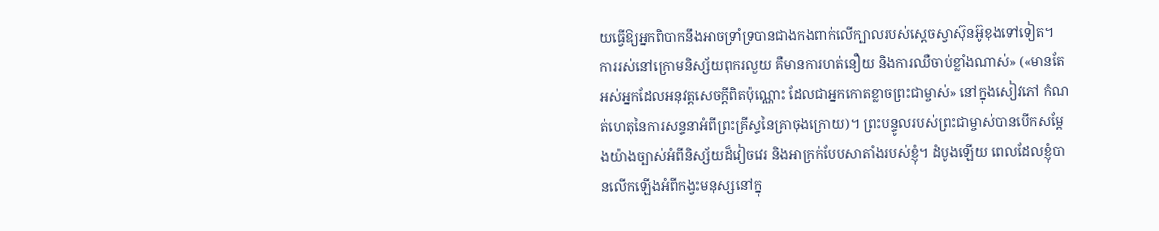យធ្វើឱ្យអ្នកពិបាកនឹងអាចទ្រាំទ្របានជាងកងពាក់លើក្បាលរបស់ស្ដេចស្វាស៊ុនអ៊ូខុងទៅទៀត។ ការរស់នៅក្រោមនិស្ស័យពុករលួយ គឺមានការហត់នឿយ និងការឈឺចាប់ខ្លាំងណាស់» («មានតែអស់អ្នកដែលអនុវត្តសេចក្ដីពិតប៉ុណ្ណោះ ដែលជាអ្នកកោតខ្លាចព្រះជាម្ចាស់» នៅក្នុងសៀវភៅ កំណត់ហេតុនៃការសន្ទនាអំពីព្រះគ្រីស្ទនៃគ្រាចុងក្រោយ)។ ព្រះបន្ទូលរបស់ព្រះជាម្ចាស់បានបើកសម្ដែងយ៉ាងច្បាស់អំពីនិស្ស័យដ៏វៀចវេរ និងអាក្រក់បែបសាតាំងរបស់ខ្ញុំ។ ដំបូងឡើយ ពេលដែលខ្ញុំបានលើកឡើងអំពីកង្វះមនុស្សនៅក្នុ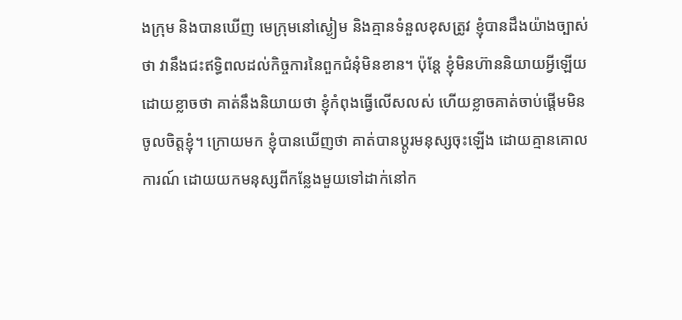ងក្រុម និងបានឃើញ មេក្រុមនៅស្ងៀម និងគ្មានទំនួលខុសត្រូវ ខ្ញុំបានដឹងយ៉ាងច្បាស់ថា វានឹងជះឥទ្ធិពលដល់កិច្ចការនៃពួកជំនុំមិនខាន។ ប៉ុន្តែ ខ្ញុំមិនហ៊ាននិយាយអ្វីឡើយ ដោយខ្លាចថា គាត់នឹងនិយាយថា ខ្ញុំកំពុងធ្វើលើសលស់ ហើយខ្លាចគាត់ចាប់ផ្ដើមមិនចូលចិត្តខ្ញុំ។ ក្រោយមក ខ្ញុំបានឃើញថា គាត់បានប្ដូរមនុស្សចុះឡើង ដោយគ្មានគោលការណ៍ ដោយយកមនុស្សពីកន្លែងមួយទៅដាក់នៅក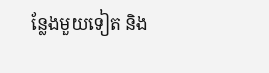ន្លែងមួយទៀត និង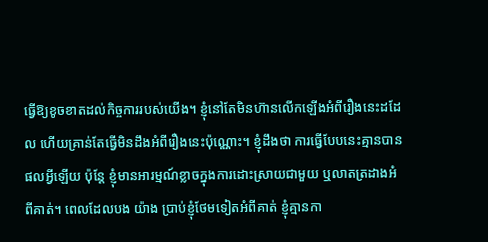ធ្វើឱ្យខូចខាតដល់កិច្ចការរបស់យើង។ ខ្ញុំនៅតែមិនហ៊ានលើកឡើងអំពីរឿងនេះដដែល ហើយគ្រាន់តែធ្វើមិនដឹងអំពីរឿងនេះប៉ុណ្ណោះ។ ខ្ញុំដឹងថា ការធ្វើបែបនេះគ្មានបានផលអ្វីឡើយ ប៉ុន្តែ ខ្ញុំមានអារម្មណ៍ខ្លាចក្នុងការដោះស្រាយជាមួយ ឬលាតត្រដាងអំពីគាត់។ ពេលដែលបង យ៉ាង ប្រាប់ខ្ញុំថែមទៀតអំពីគាត់ ខ្ញុំគ្មានកា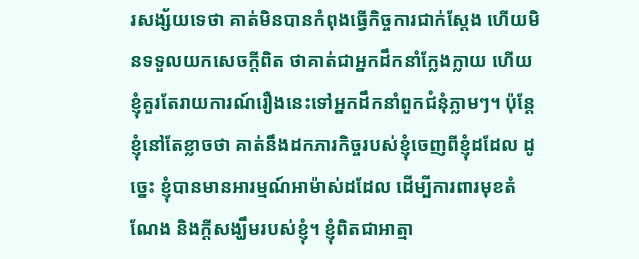រសង្ស័យទេថា គាត់មិនបានកំពុងធ្វើកិច្ចការជាក់ស្ដែង ហើយមិនទទួលយកសេចក្តីពិត ថាគាត់ជាអ្នកដឹកនាំក្លែងក្លាយ ហើយខ្ញុំគួរតែរាយការណ៍រឿងនេះទៅអ្នកដឹកនាំពួកជំនុំភ្លាមៗ។ ប៉ុន្តែខ្ញុំនៅតែខ្លាចថា គាត់នឹងដកភារកិច្ចរបស់ខ្ញុំចេញពីខ្ញុំដដែល ដូច្នេះ ខ្ញុំបានមានអារម្មណ៍អាម៉ាស់ដដែល ដើម្បីការពារមុខតំណែង និងក្ដីសង្ឃឹមរបស់ខ្ញុំ។ ខ្ញុំពិតជាអាត្មា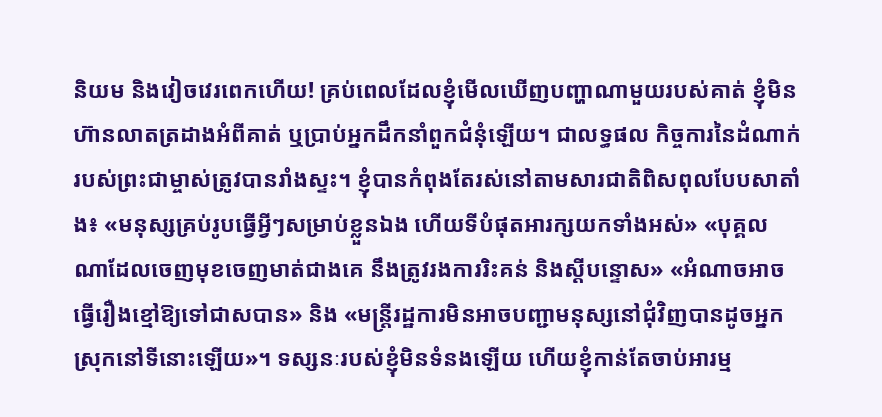និយម និងវៀចវេរពេកហើយ! គ្រប់ពេលដែលខ្ញុំមើលឃើញបញ្ហាណាមួយរបស់គាត់ ខ្ញុំមិនហ៊ានលាតត្រដាងអំពីគាត់ ឬប្រាប់អ្នកដឹកនាំពួកជំនុំឡើយ។ ជាលទ្ធផល កិច្ចការនៃដំណាក់របស់ព្រះជាម្ចាស់ត្រូវបានរាំងស្ទះ។ ខ្ញុំបានកំពុងតែរស់នៅតាមសារជាតិពិសពុលបែបសាតាំង៖ «មនុស្សគ្រប់រូបធ្វើអ្វីៗសម្រាប់ខ្លួនឯង ហើយទីបំផុតអារក្សយកទាំងអស់» «បុគ្គលណាដែលចេញមុខចេញមាត់ជាងគេ នឹងត្រូវរងការរិះគន់ និងស្ដីបន្ទោស» «អំណាចអាចធ្វើរឿងខ្មៅឱ្យទៅជាសបាន» និង «មន្ដ្រីរដ្ឋការមិនអាចបញ្ជាមនុស្សនៅជុំវិញបានដូចអ្នកស្រុកនៅទីនោះឡើយ»។ ទស្សនៈរបស់ខ្ញុំមិនទំនងឡើយ ហើយខ្ញុំកាន់តែចាប់អារម្ម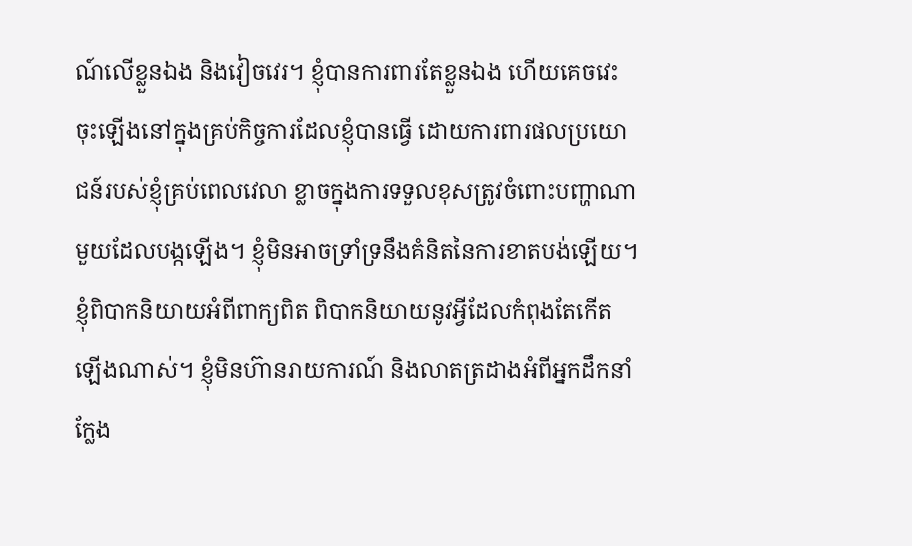ណ៍លើខ្លួនឯង និងវៀចវេរ។ ខ្ញុំបានការពារតែខ្លួនឯង ហើយគេចវេះចុះឡើងនៅក្នុងគ្រប់កិច្ចការដែលខ្ញុំបានធ្វើ ដោយការពារផលប្រយោជន៍របស់ខ្ញុំគ្រប់ពេលវេលា ខ្លាចក្នុងការទទួលខុសត្រូវចំពោះបញ្ហាណាមួយដែលបង្កឡើង។ ខ្ញុំមិនអាចទ្រាំទ្រនឹងគំនិតនៃការខាតបង់ឡើយ។ ខ្ញុំពិបាកនិយាយអំពីពាក្យពិត ពិបាកនិយាយនូវអ្វីដែលកំពុងតែកើតឡើងណាស់។ ខ្ញុំមិនហ៊ានរាយការណ៍ និងលាតត្រដាងអំពីអ្នកដឹកនាំក្លែង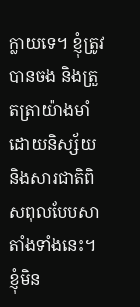ក្លាយទេ។ ខ្ញុំត្រូវបានចង និងត្រួតត្រាយ៉ាងមាំ ដោយនិស្ស័យ និងសារជាតិពិសពុលបែបសាតាំងទាំងនេះ។ ខ្ញុំមិន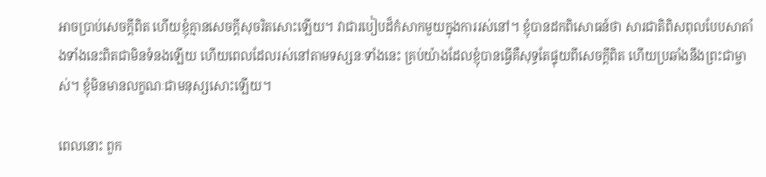អាចប្រាប់សេចក្តីពិត ហើយខ្ញុំគ្មានសេចក្តីសុចរិតសោះឡើយ។ វាជារបៀបដ៏កំសាកមួយក្នុងការរស់នៅ។ ខ្ញុំបានដកពិសោធន៍ថា សារជាតិពិសពុលបែបសាតាំងទាំងនេះពិតជាមិនទំនងឡើយ ហើយពេលដែលរស់នៅតាមទស្សនៈទាំងនេះ គ្រប់យ៉ាងដែលខ្ញុំបានធ្វើគឺសុទ្ធតែផ្ទុយពីសេចក្តីពិត ហើយប្រឆាំងនឹងព្រះជាម្ចាស់។ ខ្ញុំមិនមានលក្ខណៈជាមនុស្សសោះឡើយ។

ពេលនោះ ពួក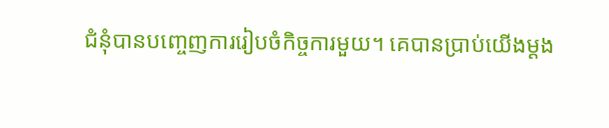ជំនុំបានបញ្ចេញការរៀបចំកិច្ចការមួយ។ គេបានប្រាប់យើងម្ដង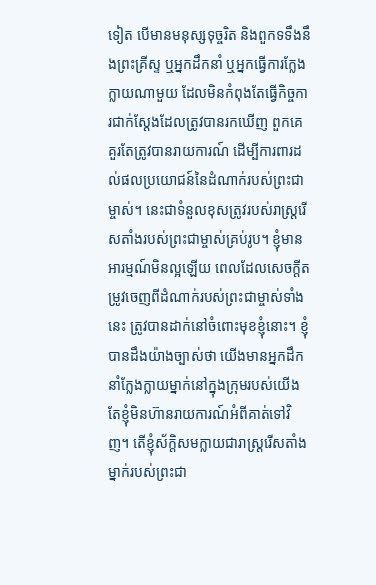ទៀត បើមានមនុស្សទុច្ចរិត និងពួកទទឹងនឹងព្រះគ្រីស្ទ ឬអ្នកដឹកនាំ ឬអ្នកធ្វើការក្លែងក្លាយណាមួយ ដែលមិនកំពុងតែធ្វើកិច្ចការជាក់ស្ដែងដែលត្រូវបានរកឃើញ ពួកគេគួរតែត្រូវបានរាយការណ៍ ដើម្បីការពារដល់ផលប្រយោជន៍នៃដំណាក់របស់ព្រះជាម្ចាស់។ នេះជាទំនួលខុសត្រូវរបស់រាស្ត្ររើសតាំងរបស់ព្រះជាម្ចាស់គ្រប់រូប។ ខ្ញុំមានអារម្មណ៍មិនល្អឡើយ ពេលដែលសេចក្តីតម្រូវចេញពីដំណាក់របស់ព្រះជាម្ចាស់ទាំងនេះ ត្រូវបានដាក់នៅចំពោះមុខខ្ញុំនោះ។ ខ្ញុំបានដឹងយ៉ាងច្បាស់ថា យើងមានអ្នកដឹកនាំក្លែងក្លាយម្នាក់នៅក្នុងក្រុមរបស់យើង តែខ្ញុំមិនហ៊ានរាយការណ៍អំពីគាត់ទៅវិញ។ តើខ្ញុំស័ក្ដិសមក្លាយជារាស្ត្ររើសតាំងម្នាក់របស់ព្រះជា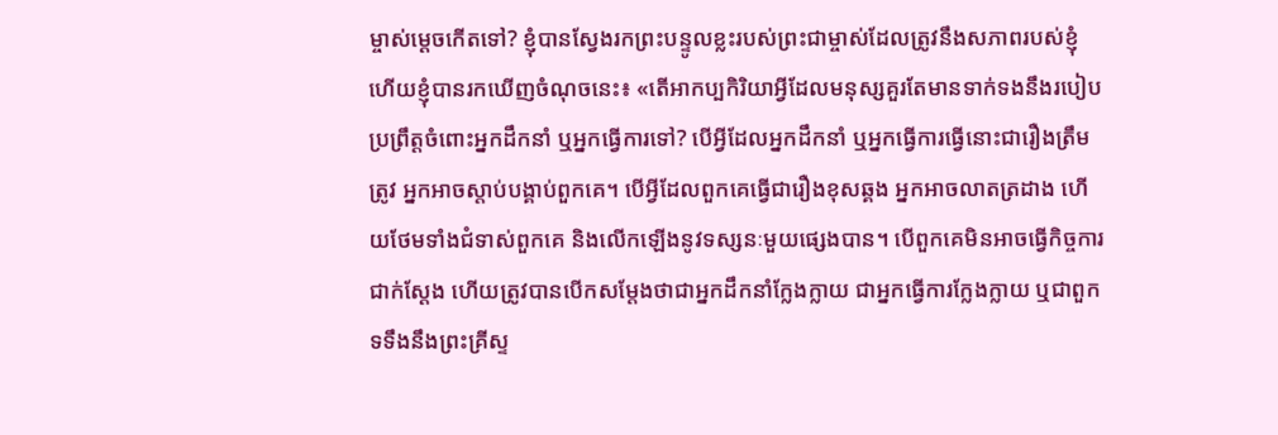ម្ចាស់ម្ដេចកើតទៅ? ខ្ញុំបានស្វែងរកព្រះបន្ទូលខ្លះរបស់ព្រះជាម្ចាស់ដែលត្រូវនឹងសភាពរបស់ខ្ញុំ ហើយខ្ញុំបានរកឃើញចំណុចនេះ៖ «តើអាកប្បកិរិយាអ្វីដែលមនុស្សគួរតែមានទាក់ទងនឹងរបៀបប្រព្រឹត្តចំពោះអ្នកដឹកនាំ ឬអ្នកធ្វើការទៅ? បើអ្វីដែលអ្នកដឹកនាំ ឬអ្នកធ្វើការធ្វើនោះជារឿងត្រឹមត្រូវ អ្នកអាចស្ដាប់បង្គាប់ពួកគេ។ បើអ្វីដែលពួកគេធ្វើជារឿងខុសឆ្គង អ្នកអាចលាតត្រដាង ហើយថែមទាំងជំទាស់ពួកគេ និងលើកឡើងនូវទស្សនៈមួយផ្សេងបាន។ បើពួកគេមិនអាចធ្វើកិច្ចការជាក់ស្ដែង ហើយត្រូវបានបើកសម្ដែងថាជាអ្នកដឹកនាំក្លែងក្លាយ ជាអ្នកធ្វើការក្លែងក្លាយ ឬជាពួកទទឹងនឹងព្រះគ្រីស្ទ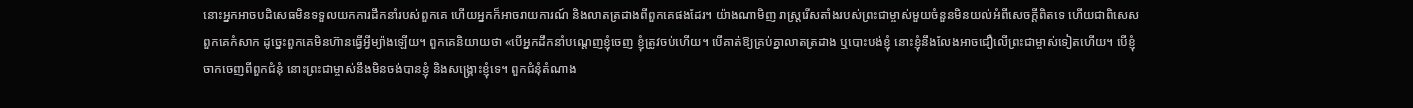នោះអ្នកអាចបដិសេធមិនទទួលយកការដឹកនាំរបស់ពួកគេ ហើយអ្នកក៏អាចរាយការណ៍ និងលាតត្រដាងពីពួកគេផងដែរ។ យ៉ាងណាមិញ រាស្ត្ររើសតាំងរបស់ព្រះជាម្ចាស់មួយចំនួនមិនយល់អំពីសេចក្តីពិតទេ ហើយជាពិសេស ពួកគេកំសាក ដូច្នេះពួកគេមិនហ៊ានធ្វើអ្វីម្យ៉ាងឡើយ។ ពួកគេនិយាយថា «បើអ្នកដឹកនាំបណ្ដេញខ្ញុំចេញ ខ្ញុំត្រូវចប់ហើយ។ បើគាត់ឱ្យគ្រប់គ្នាលាតត្រដាង ឬបោះបង់ខ្ញុំ នោះខ្ញុំនឹងលែងអាចជឿលើព្រះជាម្ចាស់ទៀតហើយ។ បើខ្ញុំចាកចេញពីពួកជំនុំ នោះព្រះជាម្ចាស់នឹងមិនចង់បានខ្ញុំ និងសង្រ្គោះខ្ញុំទេ។ ពួកជំនុំតំណាង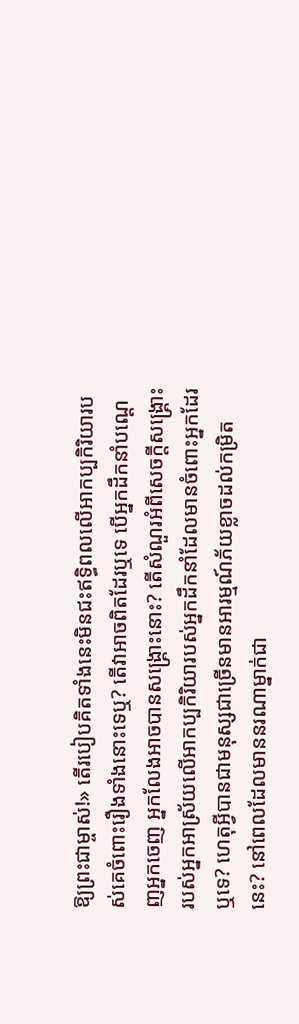ឱ្យព្រះជាម្ចាស់!» តើរបៀបគិតទាំងនេះមិនជះឥទ្ធិពលលើអាកប្បកិរិយារបស់គេចំពោះរឿងទាំងនោះទេឬ? តើវាអាចពិតដែរឬទេ បើអ្នកដឹកនាំបណ្ដេញអ្នកចេញ អ្នកលែងអាចបានសង្រ្គោះនោះ? តើសំណួរអំពីសេចក្តីសង្រ្គោះរបស់អ្នកអាស្រ័យលើអាកប្បកិរិយារបស់អ្នកដឹកនាំដែលមានចំពោះអ្នកដែរឬទេ? ហេតុអ្វីបានជាមនុស្សជាច្រើនមានអារម្មណ៍ភ័យខ្លាចដល់កម្រិតនេះ? នៅពេលដែលមាននរណាម្នាក់ជា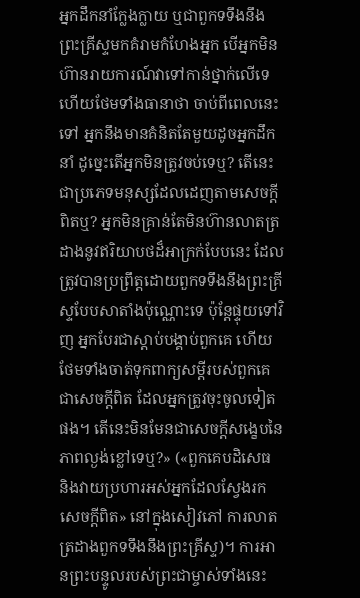អ្នកដឹកនាំក្លែងក្លាយ ឬជាពួកទទឹងនឹងព្រះគ្រីស្ទមកគំរាមកំហែងអ្នក បើអ្នកមិនហ៊ានរាយការណ៍វាទៅកាន់ថ្នាក់លើទេ ហើយថែមទាំងធានាថា ចាប់ពីពេលនេះទៅ អ្នកនឹងមានគំនិតតែមួយដូចអ្នកដឹកនាំ ដូច្នេះតើអ្នកមិនត្រូវចប់ទេឬ? តើនេះជាប្រភេទមនុស្សដែលដេញតាមសេចក្តីពិតឬ? អ្នកមិនគ្រាន់តែមិនហ៊ានលាតត្រដាងនូវឥរិយាបថដ៏អាក្រក់បែបនេះ ដែលត្រូវបានប្រព្រឹត្តដោយពួកទទឹងនឹងព្រះគ្រីស្ទបែបសាតាំងប៉ុណ្ណោះទេ ប៉ុន្តែផ្ទុយទៅវិញ អ្នកបែរជាស្ដាប់បង្គាប់ពួកគេ ហើយថែមទាំងចាត់ទុកពាក្យសម្ដីរបស់ពួកគេជាសេចក្តីពិត ដែលអ្នកត្រូវចុះចូលទៀតផង។ តើនេះមិនមែនជាសេចក្តីសង្ខេបនៃភាពល្ងង់ខ្លៅទេឬ?» («ពួកគេបដិសេធ និងវាយប្រហារអស់អ្នកដែលស្វែងរកសេចក្ដីពិត» នៅក្នុងសៀវភៅ ការលាតត្រដាងពួកទទឹងនឹងព្រះគ្រីស្ទ)។ ការអានព្រះបន្ទូលរបស់ព្រះជាម្ចាស់ទាំងនេះ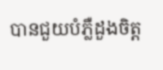បានជួយបំភ្លឺដួងចិត្ត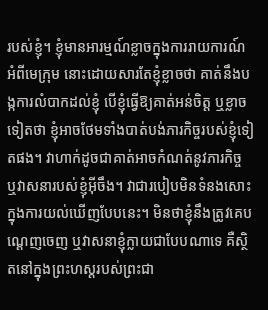របស់ខ្ញុំ។ ខ្ញុំមានអារម្មណ៍ខ្លាចក្នុងការរាយការណ៍អំពីមេក្រុម នោះដោយសារតែខ្ញុំខ្លាចថា គាត់នឹងបង្កការលំបាកដល់ខ្ញុំ បើខ្ញុំធ្វើឱ្យគាត់អន់ចិត្ត ឬខ្លាចទៀតថា ខ្ញុំអាចថែមទាំងបាត់បង់ភារកិច្ចរបស់ខ្ញុំទៀតផង។ វាហាក់ដូចជាគាត់អាចកំណត់នូវភារកិច្ច ឬវាសនារបស់ខ្ញុំអ៊ីចឹង។ វាជារបៀបមិនទំនងសោះក្នុងការយល់ឃើញបែបនេះ។ មិនថាខ្ញុំនឹងត្រូវគេបណ្ដេញចេញ ឬវាសនាខ្ញុំក្លាយជាបែបណាទេ គឺស្ថិតនៅក្នុងព្រះហស្តរបស់ព្រះជា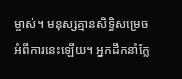ម្ចាស់។ មនុស្សគ្មានសិទ្ធិសម្រេចអំពីការនេះឡើយ។ អ្នកដឹកនាំក្លែ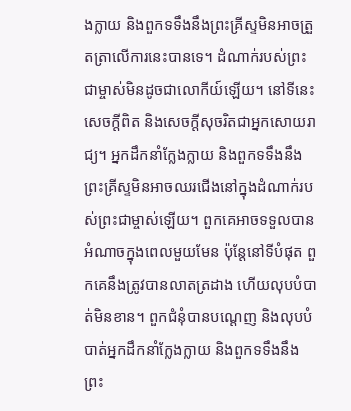ងក្លាយ និងពួកទទឹងនឹងព្រះគ្រីស្ទមិនអាចត្រួតត្រាលើការនេះបានទេ។ ដំណាក់របស់ព្រះជាម្ចាស់មិនដូចជាលោកីយ៍ឡើយ។ នៅទីនេះ សេចក្តីពិត និងសេចក្តីសុចរិតជាអ្នកសោយរាជ្យ។ អ្នកដឹកនាំក្លែងក្លាយ និងពួកទទឹងនឹងព្រះគ្រីស្ទមិនអាចឈរជើងនៅក្នុងដំណាក់របស់ព្រះជាម្ចាស់ឡើយ។ ពួកគេអាចទទួលបានអំណាចក្នុងពេលមួយមែន ប៉ុន្តែនៅទីបំផុត ពួកគេនឹងត្រូវបានលាតត្រដាង ហើយលុបបំបាត់មិនខាន។ ពួកជំនុំបានបណ្ដេញ និងលុបបំបាត់អ្នកដឹកនាំក្លែងក្លាយ និងពួកទទឹងនឹងព្រះ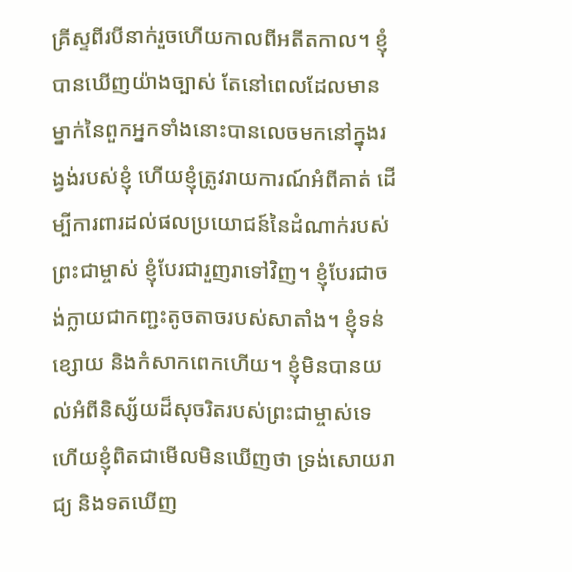គ្រីស្ទពីរបីនាក់រួចហើយកាលពីអតីតកាល។ ខ្ញុំបានឃើញយ៉ាងច្បាស់ តែនៅពេលដែលមានម្នាក់នៃពួកអ្នកទាំងនោះបានលេចមកនៅក្នុងរង្វង់របស់ខ្ញុំ ហើយខ្ញុំត្រូវរាយការណ៍អំពីគាត់ ដើម្បីការពារដល់ផលប្រយោជន៍នៃដំណាក់របស់ព្រះជាម្ចាស់ ខ្ញុំបែរជារួញរាទៅវិញ។ ខ្ញុំបែរជាចង់ក្លាយជាកញ្ជះតូចតាចរបស់សាតាំង។ ខ្ញុំទន់ខ្សោយ និងកំសាកពេកហើយ។ ខ្ញុំមិនបានយល់អំពីនិស្ស័យដ៏សុចរិតរបស់ព្រះជាម្ចាស់ទេ ហើយខ្ញុំពិតជាមើលមិនឃើញថា ទ្រង់សោយរាជ្យ និងទតឃើញ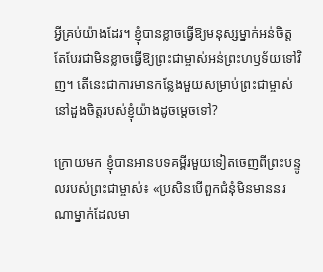អ្វីគ្រប់យ៉ាងដែរ។ ខ្ញុំបានខ្លាចធ្វើឱ្យមនុស្សម្នាក់អន់ចិត្ត តែបែរជាមិនខ្លាចធ្វើឱ្យព្រះជាម្ចាស់អន់ព្រះហឫទ័យទៅវិញ។ តើនេះជាការមានកន្លែងមួយសម្រាប់ព្រះជាម្ចាស់នៅដួងចិត្តរបស់ខ្ញុំយ៉ាងដូចម្ដេចទៅ?

ក្រោយមក ខ្ញុំបានអានបទគម្ពីរមួយទៀតចេញពីព្រះបន្ទូលរបស់ព្រះជាម្ចាស់៖ «ប្រសិនបើពួកជំនុំមិនមាននរណាម្នាក់ដែលមា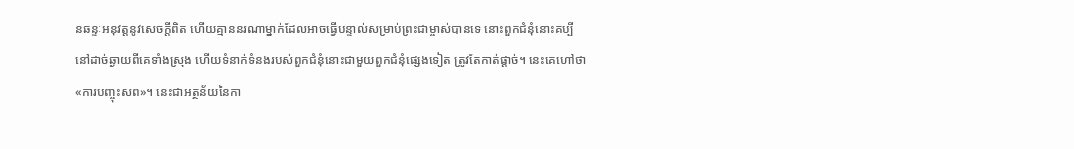នឆន្ទៈអនុវត្តនូវសេចក្តីពិត ហើយគ្មាននរណាម្នាក់ដែលអាចធ្វើបន្ទាល់សម្រាប់ព្រះជាម្ចាស់បានទេ នោះពួកជំនុំនោះគប្បីនៅដាច់ឆ្ងាយពីគេទាំងស្រុង ហើយទំនាក់ទំនងរបស់ពួកជំនុំនោះជាមួយពួកជំនុំផ្សេងទៀត ត្រូវតែកាត់ផ្តាច់។ នេះគេហៅថា «ការបញ្ចុះសព»។ នេះជាអត្ថន័យនៃកា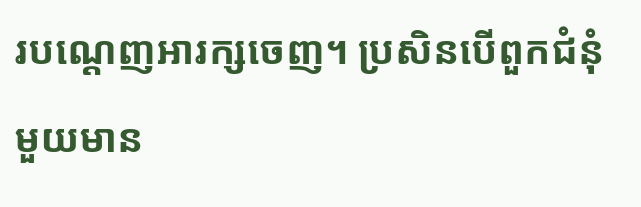របណ្ដេញអារក្សចេញ។ ប្រសិនបើពួកជំនុំមួយមាន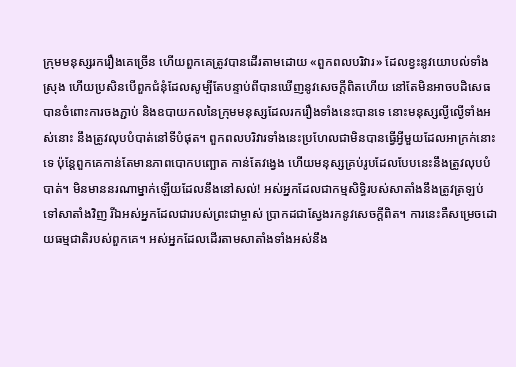ក្រុមមនុស្សរករឿងគេច្រើន ហើយពួកគេត្រូវបានដើរតាមដោយ «ពួកពលបរិវារ» ដែលខ្វះនូវយោបល់ទាំងស្រុង ហើយប្រសិនបើពួកជំនុំដែលសូម្បីតែបន្ទាប់ពីបានឃើញនូវសេចក្ដីពិតហើយ នៅតែមិនអាចបដិសេធបានចំពោះការចងភ្ជាប់ និងឧបាយកលនៃក្រុមមនុស្សដែលរករឿងទាំងនេះបានទេ នោះមនុស្សល្ងីល្ងើទាំងអស់នោះ នឹងត្រូវលុបបំបាត់នៅទីបំផុត។ ពួកពលបរិវារទាំងនេះប្រហែលជាមិនបានធ្វើអ្វីមួយដែលអាក្រក់នោះទេ ប៉ុន្តែពួកគេកាន់តែមានភាពបោកបញ្ឆោត កាន់តែវង្វេង ហើយមនុស្សគ្រប់រូបដែលបែបនេះនឹងត្រូវលុបបំបាត់។ មិនមាននរណាម្នាក់ឡើយដែលនឹងនៅសល់! អស់អ្នកដែលជាកម្មសិទ្ធិរបស់សាតាំងនឹងត្រូវត្រឡប់ទៅសាតាំងវិញ រីឯអស់អ្នកដែលជារបស់ព្រះជាម្ចាស់ ប្រាកដជាស្វែងរកនូវសេចក្តីពិត។ ការនេះគឺសម្រេចដោយធម្មជាតិរបស់ពួកគេ។ អស់អ្នកដែលដើរតាមសាតាំងទាំងអស់នឹង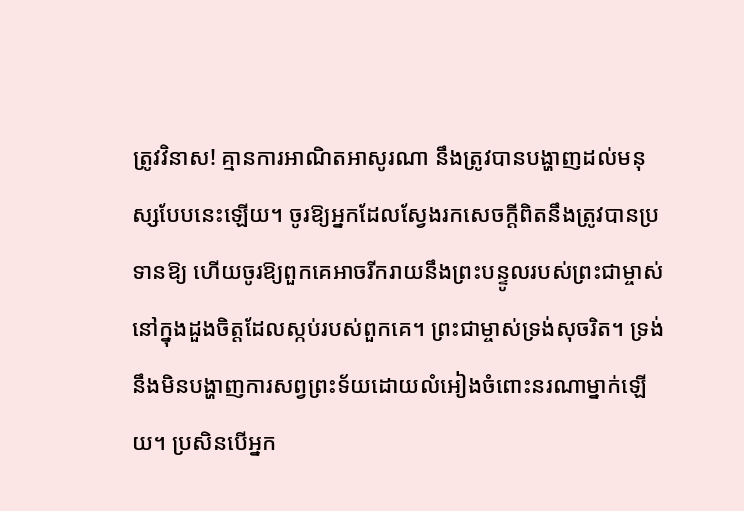ត្រូវវិនាស! គ្មានការអាណិតអាសូរណា នឹងត្រូវបានបង្ហាញដល់មនុស្សបែបនេះឡើយ។ ចូរឱ្យអ្នកដែលស្វែងរកសេចក្តីពិតនឹងត្រូវបានប្រទានឱ្យ ហើយចូរឱ្យពួកគេអាចរីករាយនឹងព្រះបន្ទូលរបស់ព្រះជាម្ចាស់នៅក្នុងដួងចិត្តដែលស្កប់របស់ពួកគេ។ ព្រះជាម្ចាស់ទ្រង់សុចរិត។ ទ្រង់នឹងមិនបង្ហាញការសព្វព្រះទ័យដោយលំអៀងចំពោះនរណាម្នាក់ឡើយ។ ប្រសិនបើអ្នក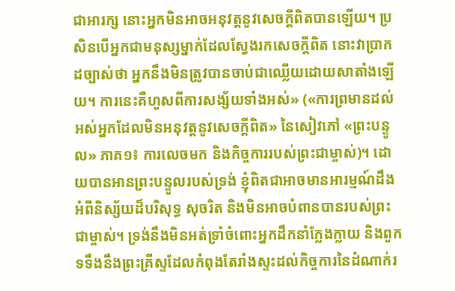ជាអារក្ស នោះអ្នកមិនអាចអនុវត្តនូវសេចក្ដីពិតបានឡើយ។ ប្រសិនបើអ្នកជាមនុស្សម្នាក់ដែលស្វែងរកសេចក្ដីពិត នោះវាប្រាកដច្បាស់ថា អ្នកនឹងមិនត្រូវបានចាប់ជាឈ្លើយដោយសាតាំងឡើយ។ ការនេះគឺហួសពីការសង្ស័យទាំងអស់» («ការព្រមានដល់អស់អ្នកដែលមិនអនុវត្តនូវសេចក្តីពិត» នៃសៀវភៅ «ព្រះបន្ទូល» ភាគ១៖ ការលេចមក និងកិច្ចការរបស់ព្រះជាម្ចាស់)។ ដោយបានអានព្រះបន្ទូលរបស់ទ្រង់ ខ្ញុំពិតជាអាចមានអារម្មណ៍ដឹងអំពីនិស្ស័យដ៏បរិសុទ្ធ សុចរិត និងមិនអាចបំពានបានរបស់ព្រះជាម្ចាស់។ ទ្រង់នឹងមិនអត់ទ្រាំចំពោះអ្នកដឹកនាំក្លែងក្លាយ និងពួកទទឹងនឹងព្រះគ្រីស្ទដែលកំពុងតែរាំងស្ទះដល់កិច្ចការនៃដំណាក់រ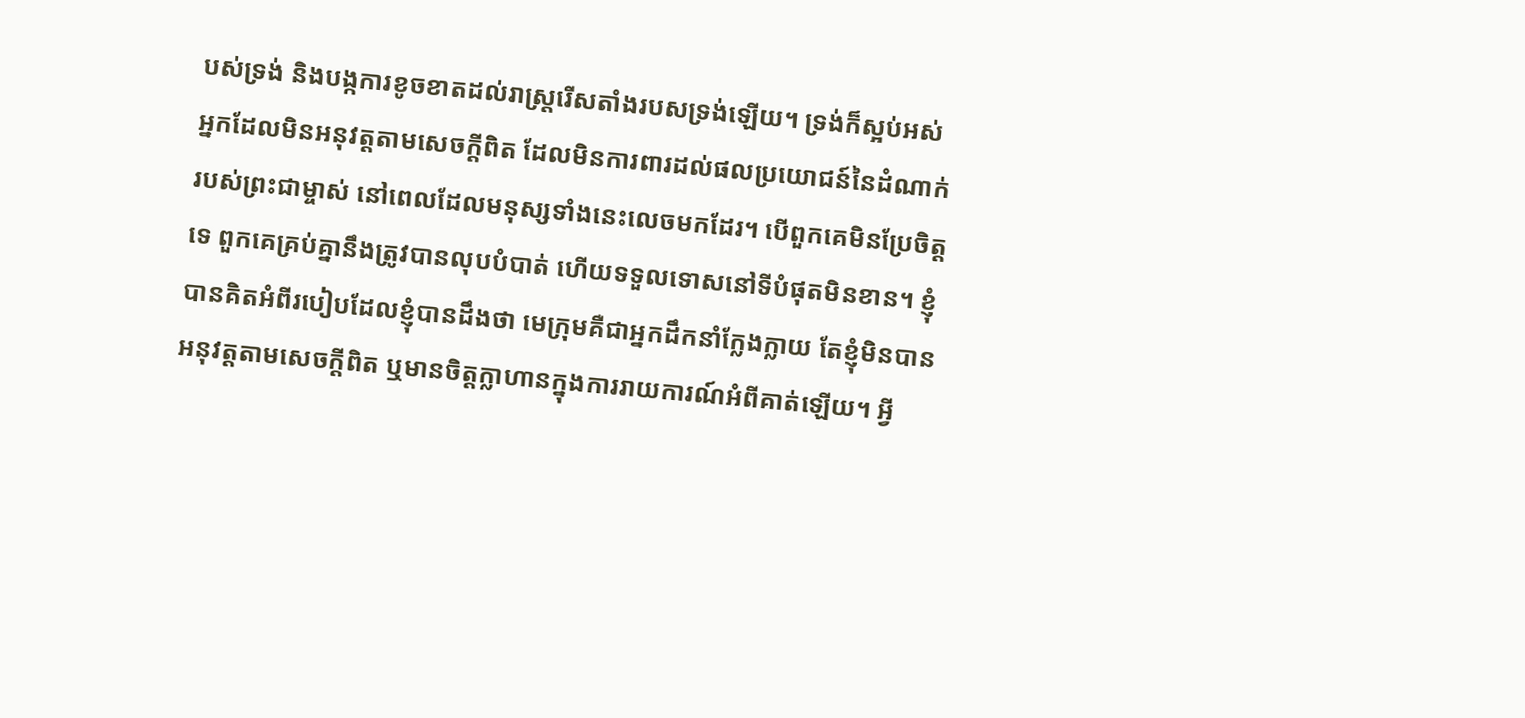បស់ទ្រង់ និងបង្កការខូចខាតដល់រាស្ត្ររើសតាំងរបសទ្រង់ឡើយ។ ទ្រង់ក៏ស្អប់អស់អ្នកដែលមិនអនុវត្តតាមសេចក្តីពិត ដែលមិនការពារដល់ផលប្រយោជន៍នៃដំណាក់របស់ព្រះជាម្ចាស់ នៅពេលដែលមនុស្សទាំងនេះលេចមកដែរ។ បើពួកគេមិនប្រែចិត្តទេ ពួកគេគ្រប់គ្នានឹងត្រូវបានលុបបំបាត់ ហើយទទួលទោសនៅទីបំផុតមិនខាន។ ខ្ញុំបានគិតអំពីរបៀបដែលខ្ញុំបានដឹងថា មេក្រុមគឺជាអ្នកដឹកនាំក្លែងក្លាយ តែខ្ញុំមិនបានអនុវត្តតាមសេចក្តីពិត ឬមានចិត្តក្លាហានក្នុងការរាយការណ៍អំពីគាត់ឡើយ។ អ្វី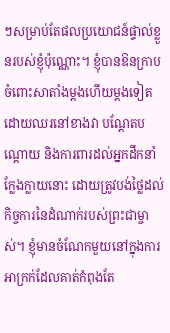ៗសម្រាប់តែផលប្រយោជន៍ផ្ទាល់ខ្លួនរបស់ខ្ញុំប៉ុណ្ណោះ។ ខ្ញុំបានឱនក្រាបចំពោះសាតាំងម្ដងហើយម្ដងទៀត ដោយឈរនៅខាងវា បណ្ដែតបណ្ដោយ និងការពារដល់អ្នកដឹកនាំក្លែងក្លាយនោះ ដោយត្រូវបង់ថ្លៃដល់កិច្ចការនៃដំណាក់របស់ព្រះជាម្ចាស់។ ខ្ញុំមានចំណែកមួយនៅក្នុងការអាក្រក់ដែលគាត់កំពុងតែ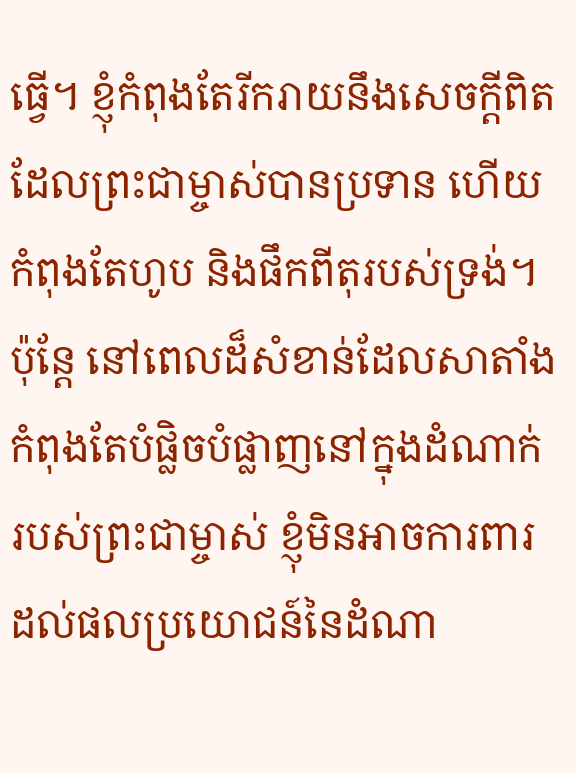ធ្វើ។ ខ្ញុំកំពុងតែរីករាយនឹងសេចក្តីពិតដែលព្រះជាម្ចាស់បានប្រទាន ហើយកំពុងតែហូប និងផឹកពីតុរបស់ទ្រង់។ ប៉ុន្តែ នៅពេលដ៏សំខាន់ដែលសាតាំងកំពុងតែបំផ្លិចបំផ្លាញនៅក្នុងដំណាក់របស់ព្រះជាម្ចាស់ ខ្ញុំមិនអាចការពារដល់ផលប្រយោជន៍នៃដំណា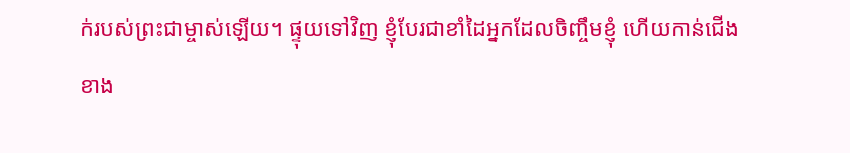ក់របស់ព្រះជាម្ចាស់ឡើយ។ ផ្ទុយទៅវិញ ខ្ញុំបែរជាខាំដៃអ្នកដែលចិញ្ចឹមខ្ញុំ ហើយកាន់ជើងខាង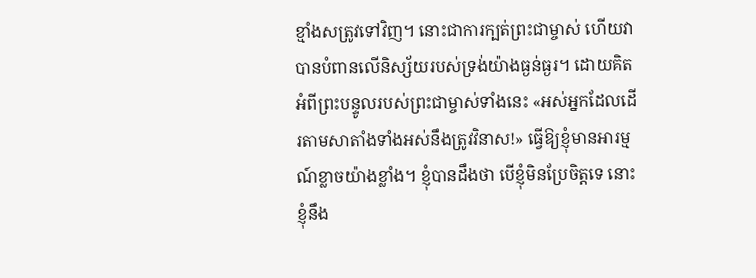ខ្មាំងសត្រូវទៅវិញ។ នោះជាការក្បត់ព្រះជាម្ចាស់ ហើយវាបានបំពានលើនិស្ស័យរបស់ទ្រង់យ៉ាងធ្ងន់ធ្ងរ។ ដោយគិតអំពីព្រះបន្ទូលរបស់ព្រះជាម្ចាស់ទាំងនេះ «អស់អ្នកដែលដើរតាមសាតាំងទាំងអស់នឹងត្រូវវិនាស!» ធ្វើឱ្យខ្ញុំមានអារម្មណ៍ខ្លាចយ៉ាងខ្លាំង។ ខ្ញុំបានដឹងថា បើខ្ញុំមិនប្រែចិត្តទេ នោះខ្ញុំនឹង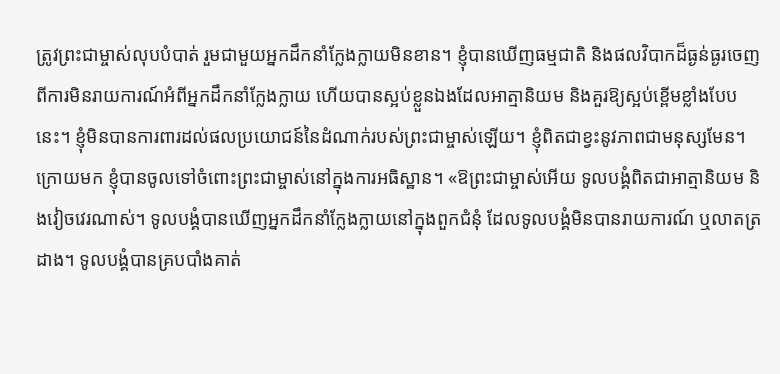ត្រូវព្រះជាម្ចាស់លុបបំបាត់ រួមជាមួយអ្នកដឹកនាំក្លែងក្លាយមិនខាន។ ខ្ញុំបានឃើញធម្មជាតិ និងផលវិបាកដ៏ធ្ងន់ធ្ងរចេញពីការមិនរាយការណ៍អំពីអ្នកដឹកនាំក្លែងក្លាយ ហើយបានស្អប់ខ្លួនឯងដែលអាត្មានិយម និងគួរឱ្យស្អប់ខ្ពើមខ្លាំងបែបនេះ។ ខ្ញុំមិនបានការពារដល់ផលប្រយោជន៍នៃដំណាក់របស់ព្រះជាម្ចាស់ឡើយ។ ខ្ញុំពិតជាខ្វះនូវភាពជាមនុស្សមែន។ ក្រោយមក ខ្ញុំបានចូលទៅចំពោះព្រះជាម្ចាស់នៅក្នុងការអធិស្ឋាន។ «ឱព្រះជាម្ចាស់អើយ ទូលបង្គំពិតជាអាត្មានិយម និងវៀចវេរណាស់។ ទូលបង្គំបានឃើញអ្នកដឹកនាំក្លែងក្លាយនៅក្នុងពួកជំនុំ ដែលទូលបង្គំមិនបានរាយការណ៍ ឬលាតត្រដាង។ ទូលបង្គំបានគ្របបាំងគាត់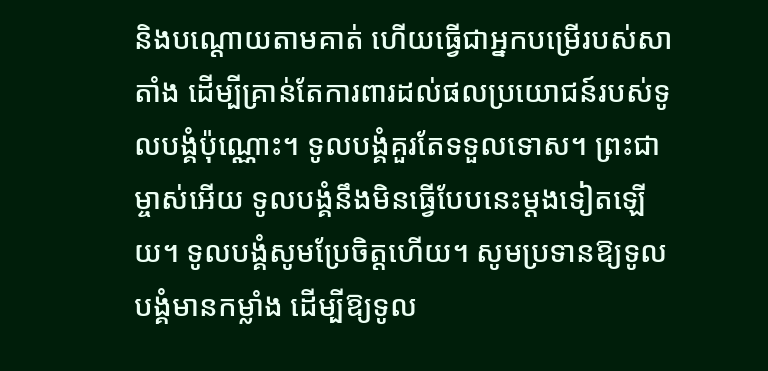និងបណ្ដោយតាមគាត់ ហើយធ្វើជាអ្នកបម្រើរបស់សាតាំង ដើម្បីគ្រាន់តែការពារដល់ផលប្រយោជន៍របស់ទូលបង្គំប៉ុណ្ណោះ។ ទូលបង្គំគួរតែទទួលទោស។ ព្រះជាម្ចាស់អើយ ទូលបង្គំនឹងមិនធ្វើបែបនេះម្ដងទៀតឡើយ។ ទូលបង្គំសូមប្រែចិត្តហើយ។ សូមប្រទានឱ្យទូលបង្គំមានកម្លាំង ដើម្បីឱ្យទូល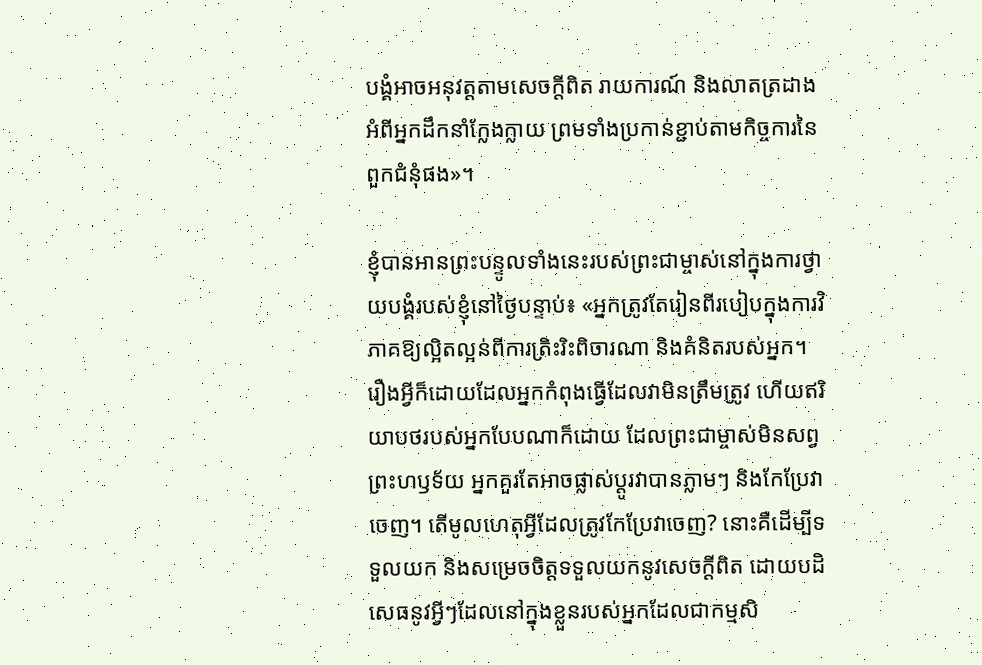បង្គំអាចអនុវត្តតាមសេចក្តីពិត រាយការណ៍ និងលាតត្រដាងអំពីអ្នកដឹកនាំក្លែងក្លាយ ព្រមទាំងប្រកាន់ខ្ជាប់តាមកិច្ចការនៃពួកជំនុំផង»។

ខ្ញុំបានអានព្រះបន្ទូលទាំងនេះរបស់ព្រះជាម្ចាស់នៅក្នុងការថ្វាយបង្គំរបស់ខ្ញុំនៅថ្ងៃបន្ទាប់៖ «អ្នកត្រូវតែរៀនពីរបៀបក្នុងការវិភាគឱ្យល្អិតល្អន់ពីការត្រិះរិះពិចារណា និងគំនិតរបស់អ្នក។ រឿងអ្វីក៏ដោយដែលអ្នកកំពុងធ្វើដែលវាមិនត្រឹមត្រូវ ហើយឥរិយាបថរបស់អ្នកបែបណាក៏ដោយ ដែលព្រះជាម្ចាស់មិនសព្វព្រះហឫទ័យ អ្នកគួរតែអាចផ្លាស់ប្ដូរវាបានភ្លាមៗ និងកែប្រែវាចេញ។ តើមូលហេតុអ្វីដែលត្រូវកែប្រែវាចេញ? នោះគឺដើម្បីទទួលយក និងសម្រេចចិត្តទទួលយកនូវសេចក្ដីពិត ដោយបដិសេធនូវអ្វីៗដែលនៅក្នុងខ្លួនរបស់អ្នកដែលជាកម្មសិ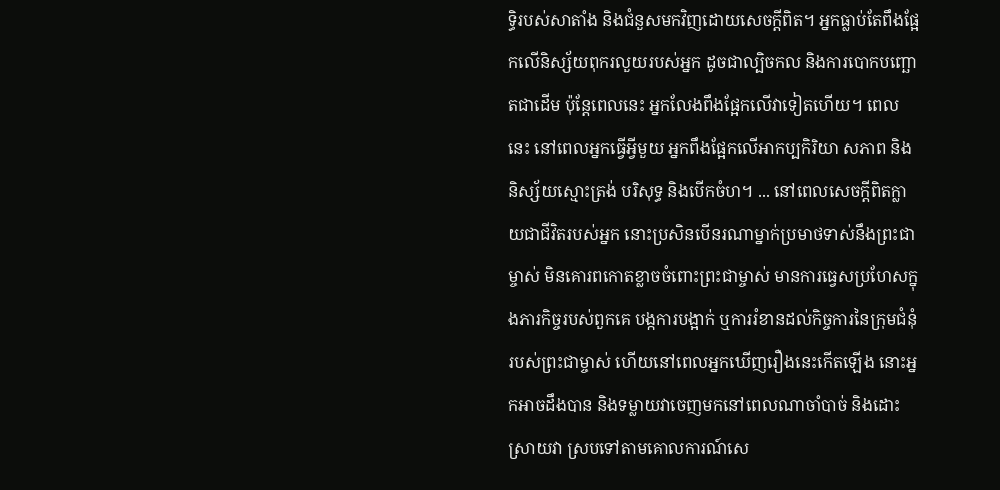ទ្ធិរបស់សាតាំង និងជំនួសមកវិញដោយសេចក្ដីពិត។ អ្នកធ្លាប់តែពឹងផ្អែកលើនិស្ស័យពុករលួយរបស់អ្នក ដូចជាល្បិចកល និងការបោកបញ្ឆោតជាដើម ប៉ុន្តែពេលនេះ អ្នកលែងពឹងផ្អែកលើវាទៀតហើយ។ ពេលនេះ នៅពេលអ្នកធ្វើអ្វីមួយ អ្នកពឹងផ្អែកលើអាកប្បកិរិយា សភាព និងនិស្ស័យស្មោះត្រង់ បរិសុទ្ធ និងបើកចំហ។ ... នៅពេលសេចក្ដីពិតក្លាយជាជីវិតរបស់អ្នក នោះប្រសិនបើនរណាម្នាក់ប្រមាថទាស់នឹងព្រះជាម្ចាស់ មិនគោរពកោតខ្លាចចំពោះព្រះជាម្ចាស់ មានការធ្វេសប្រហែសក្នុងភារកិច្ចរបស់ពួកគេ បង្កការបង្អាក់ ឬការរំខានដល់កិច្ចការនៃក្រុមជំនុំរបស់ព្រះជាម្ចាស់ ហើយនៅពេលអ្នកឃើញរឿងនេះកើតឡើង នោះអ្នកអាចដឹងបាន និងទម្លាយវាចេញមកនៅពេលណាចាំបាច់ និងដោះស្រាយវា ស្របទៅតាមគោលការណ៍សេ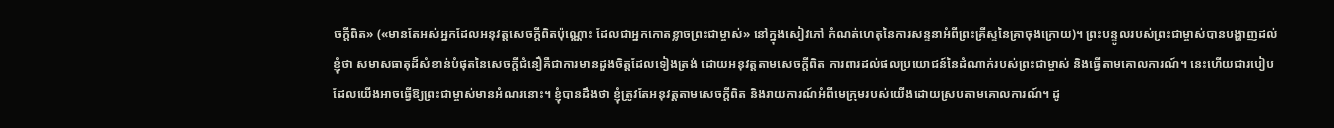ចក្ដីពិត» («មានតែអស់អ្នកដែលអនុវត្តសេចក្ដីពិតប៉ុណ្ណោះ ដែលជាអ្នកកោតខ្លាចព្រះជាម្ចាស់» នៅក្នុងសៀវភៅ កំណត់ហេតុនៃការសន្ទនាអំពីព្រះគ្រីស្ទនៃគ្រាចុងក្រោយ)។ ព្រះបន្ទូលរបស់ព្រះជាម្ចាស់បានបង្ហាញដល់ខ្ញុំថា សមាសធាតុដ៏សំខាន់បំផុតនៃសេចក្តីជំនឿគឺជាការមានដួងចិត្តដែលទៀងត្រង់ ដោយអនុវត្តតាមសេចក្តីពិត ការពារដល់ផលប្រយោជន៍នៃដំណាក់របស់ព្រះជាម្ចាស់ និងធ្វើតាមគោលការណ៍។ នេះហើយជារបៀបដែលយើងអាចធ្វើឱ្យព្រះជាម្ចាស់មានអំណរនោះ។ ខ្ញុំបានដឹងថា ខ្ញុំត្រូវតែអនុវត្តតាមសេចក្តីពិត និងរាយការណ៍អំពីមេក្រុមរបស់យើងដោយស្របតាមគោលការណ៍។ ដូ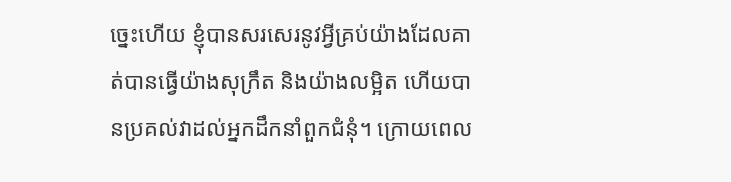ច្នេះហើយ ខ្ញុំបានសរសេរនូវអ្វីគ្រប់យ៉ាងដែលគាត់បានធ្វើយ៉ាងសុក្រឹត និងយ៉ាងលម្អិត ហើយបានប្រគល់វាដល់អ្នកដឹកនាំពួកជំនុំ។ ក្រោយពេល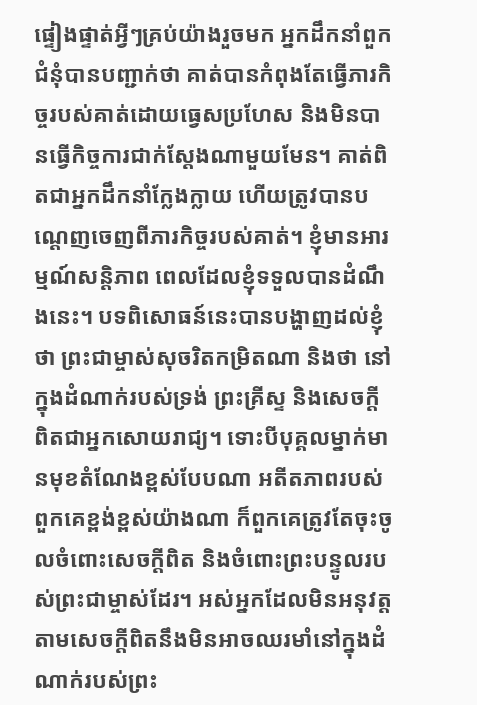ផ្ទៀងផ្ទាត់អ្វីៗគ្រប់យ៉ាងរួចមក អ្នកដឹកនាំពួកជំនុំបានបញ្ជាក់ថា គាត់បានកំពុងតែធ្វើភារកិច្ចរបស់គាត់ដោយធ្វេសប្រហែស និងមិនបានធ្វើកិច្ចការជាក់ស្ដែងណាមួយមែន។ គាត់ពិតជាអ្នកដឹកនាំក្លែងក្លាយ ហើយត្រូវបានបណ្ដេញចេញពីភារកិច្ចរបស់គាត់។ ខ្ញុំមានអារម្មណ៍សន្ដិភាព ពេលដែលខ្ញុំទទួលបានដំណឹងនេះ។ បទពិសោធន៍នេះបានបង្ហាញដល់ខ្ញុំថា ព្រះជាម្ចាស់សុចរិតកម្រិតណា និងថា នៅក្នុងដំណាក់របស់ទ្រង់ ព្រះគ្រីស្ទ និងសេចក្តីពិតជាអ្នកសោយរាជ្យ។ ទោះបីបុគ្គលម្នាក់មានមុខតំណែងខ្ពស់បែបណា អតីតភាពរបស់ពួកគេខ្ពង់ខ្ពស់យ៉ាងណា ក៏ពួកគេត្រូវតែចុះចូលចំពោះសេចក្តីពិត និងចំពោះព្រះបន្ទូលរបស់ព្រះជាម្ចាស់ដែរ។ អស់អ្នកដែលមិនអនុវត្តតាមសេចក្តីពិតនឹងមិនអាចឈរមាំនៅក្នុងដំណាក់របស់ព្រះ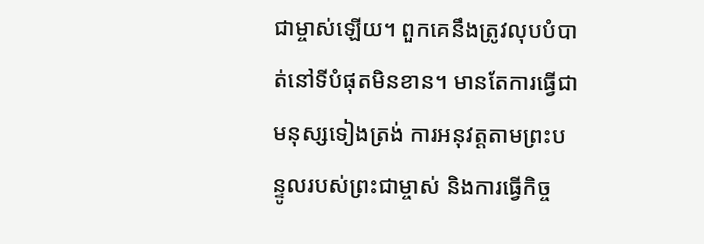ជាម្ចាស់ឡើយ។ ពួកគេនឹងត្រូវលុបបំបាត់នៅទីបំផុតមិនខាន។ មានតែការធ្វើជាមនុស្សទៀងត្រង់ ការអនុវត្តតាមព្រះបន្ទូលរបស់ព្រះជាម្ចាស់ និងការធ្វើកិច្ច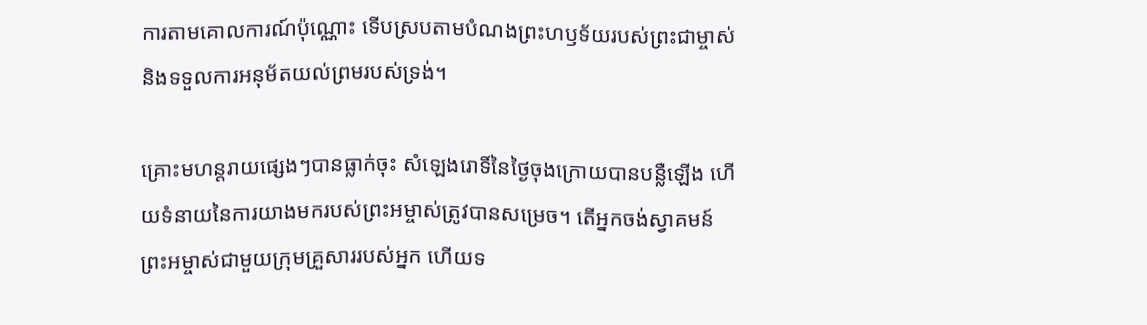ការតាមគោលការណ៍ប៉ុណ្ណោះ ទើបស្របតាមបំណងព្រះហឫទ័យរបស់ព្រះជាម្ចាស់ និងទទួលការអនុម័តយល់ព្រមរបស់ទ្រង់។

គ្រោះមហន្តរាយផ្សេងៗបានធ្លាក់ចុះ សំឡេងរោទិ៍នៃថ្ងៃចុងក្រោយបានបន្លឺឡើង ហើយទំនាយនៃការយាងមករបស់ព្រះអម្ចាស់ត្រូវបានសម្រេច។ តើអ្នកចង់ស្វាគមន៍ព្រះអម្ចាស់ជាមួយក្រុមគ្រួសាររបស់អ្នក ហើយទ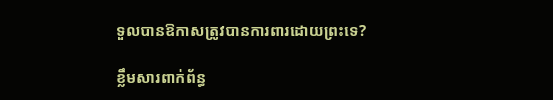ទួលបានឱកាសត្រូវបានការពារដោយព្រះទេ?

ខ្លឹមសារពាក់ព័ន្ធ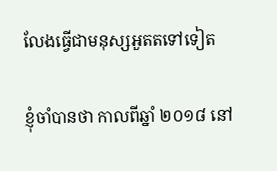លែងធ្វើជាមនុស្សអួតតទៅទៀត

ខ្ញុំចាំបានថា កាលពីឆ្នាំ ២០១៨ នៅ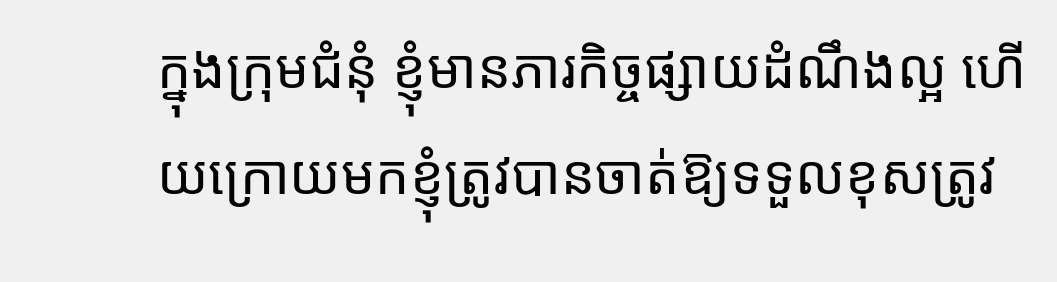ក្នុងក្រុមជំនុំ ខ្ញុំមានភារកិច្ចផ្សាយដំណឹងល្អ ហើយក្រោយមកខ្ញុំត្រូវបានចាត់ឱ្យទទួលខុសត្រូវ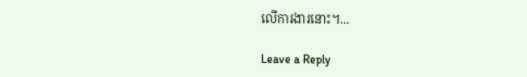លើការងារនោះ។...

Leave a Reply